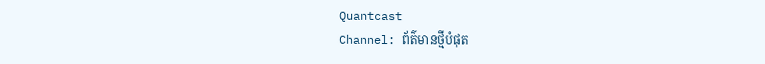Quantcast
Channel: ព័ត៌មានថ្មីបំផុត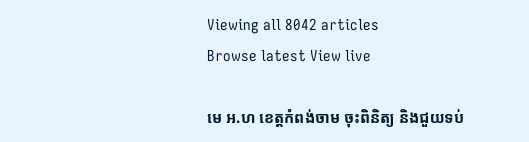Viewing all 8042 articles
Browse latest View live

មេ អ.ហ ខេត្តកំពង់ចាម ចុះពិនិត្យ និងជួយទប់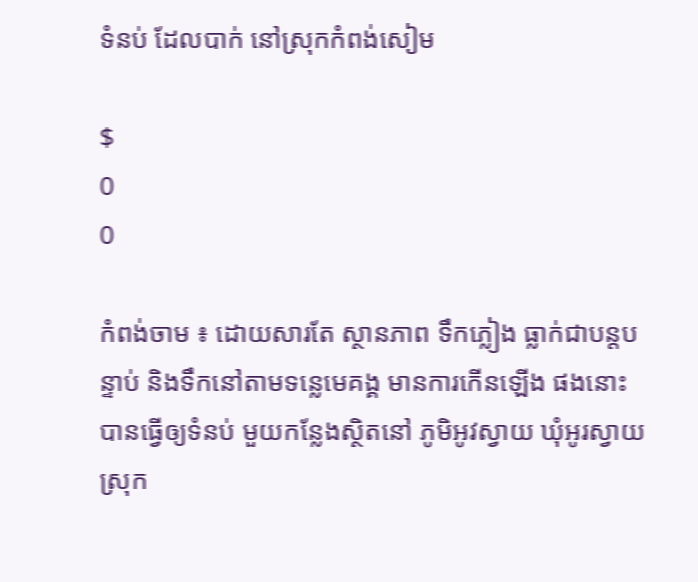ទំនប់ ដែលបាក់ នៅស្រុកកំពង់សៀម

$
0
0

កំពង់ចាម ៖ ដោយសារតែ ស្ថានភាព ទឹកភ្លៀង ធ្លាក់ជាបន្តបន្ទាប់ និងទឹកនៅតាមទន្លេមេគង្គ មានការកើនឡើង ផងនោះ បានធ្វើឲ្យទំនប់ មួយកន្លែងស្ថិតនៅ ភូមិអូវស្វាយ ឃុំអូរស្វាយ ស្រុក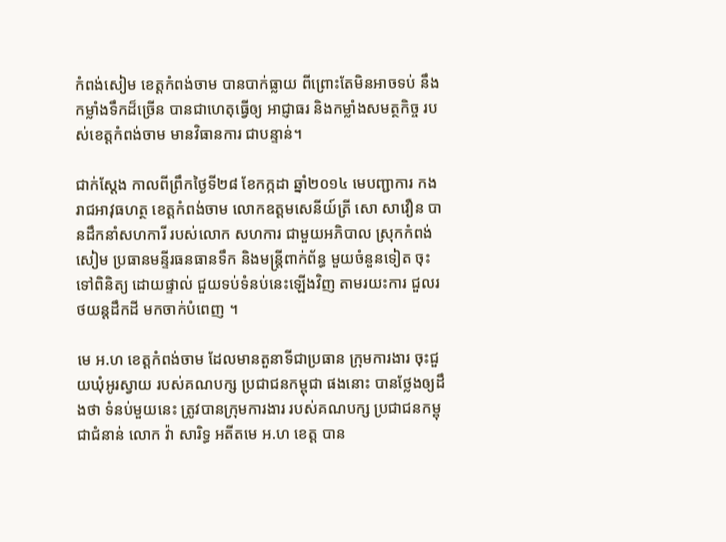កំពង់សៀម ខេត្តកំពង់ចាម បានបាក់ធ្លាយ ពីព្រោះតែមិនអាចទប់ នឹងកម្លាំងទឹកដ៏ច្រើន បានជាហេតុធ្វើឲ្យ អាជ្ញាធរ និងកម្លាំងសមត្ថកិច្ច របស់ខេត្តកំពង់ចាម មានវិធានការ ជាបន្ទាន់។

ជាក់ស្តែង កាលពីព្រឹកថ្ងៃទី២៨ ខែកក្កដា ឆ្នាំ២០១៤ មេបញ្ជាការ កងរាជអាវុធហត្ថ ខេត្តកំពង់ចាម លោកឧត្តមសេនីយ៍ត្រី សោ សាវឿន បានដឹកនាំសហការី របស់លោក សហការ ជាមួយអភិបាល ស្រុកកំពង់សៀម ប្រធានមន្ទីរធនធានទឹក និងមន្រ្តីពាក់ព័ន្ធ មួយចំនួនទៀត ចុះទៅពិនិត្យ ដោយផ្ទាល់ ជួយទប់ទំនប់នេះឡើងវិញ តាមរយះការ ជួលរថយន្តដឹកដី មកចាក់បំពេញ ។

មេ អ.ហ ខេត្តកំពង់ចាម ដែលមានតួនាទីជាប្រធាន ក្រុមការងារ ចុះជួយឃុំអូរស្វាយ របស់គណបក្ស ប្រជាជនកម្ពុជា ផងនោះ បានថ្លែងឲ្យដឹងថា ទំនប់មួយនេះ ត្រូវបានក្រុមការងារ របស់គណបក្ស ប្រជាជនកម្ពុជាជំនាន់ លោក វ៉ា សារិទ្ធ អតីតមេ អ.ហ ខេត្ត បាន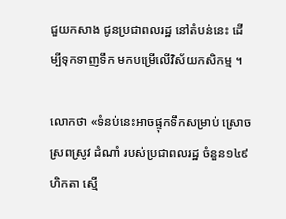ជួយកសាង ជូនប្រជាពលរដ្ឋ នៅតំបន់នេះ ដើម្បីទុកទាញទឹក មកបម្រើលើវិស័យកសិកម្ម ។

លោកថា «ទំនប់នេះអាចផ្ទុកទឹកសម្រាប់ ស្រោចស្រពស្រូវ ដំណាំ របស់ប្រជាពលរដ្ឋ ចំនួន១៤៩ហិកតា ស្មើ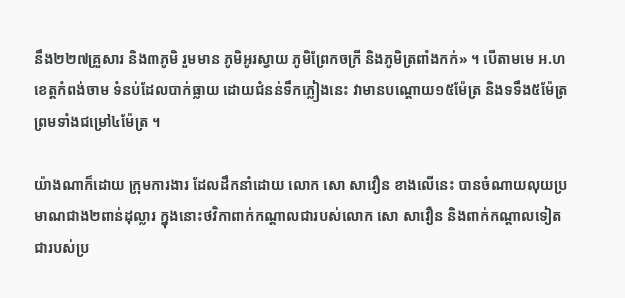នឹង២២៧គ្រួសារ និង៣ភូមិ រួមមាន ភូមិអូរស្វាយ ភូមិព្រែកចក្រី និងភូមិត្រពាំងកក់» ។ បើតាមមេ អ.ហ ខេត្តកំពង់ចាម ទំនប់ដែលបាក់ធ្លាយ ដោយជំនន់ទឹកភ្លៀងនេះ វាមានបណ្ដោយ១៥ម៉ែត្រ និងទទឹង៥ម៉ែត្រ ព្រមទាំងជម្រៅ៤ម៉ែត្រ ។

យ៉ាងណាក៏ដោយ ក្រុមការងារ ដែលដឹកនាំដោយ លោក សោ សាវឿន ខាងលើនេះ បានចំណាយលុយប្រមាណជាង២ពាន់ដុល្លារ ក្នុងនោះថវិកាពាក់កណ្តាលជារបស់លោក សោ សាវឿន និងពាក់កណ្តាលទៀត ជារបស់ប្រ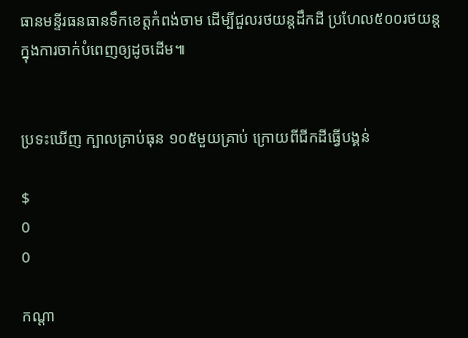ធានមន្ទីរធនធានទឹកខេត្តកំពង់ចាម ដើម្បីជួលរថយន្តដឹកដី ប្រហែល៥០០រថយន្ត ក្នុងការចាក់បំពេញឲ្យដូចដើម៕


ប្រទះឃើញ ក្បាលគ្រាប់ធុន ១០៥មួយគ្រាប់ ក្រោយពីជីកដីធ្វើបង្គន់

$
0
0

កណ្តា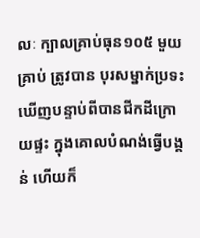លៈ ក្បាលគ្រាប់ធុន១០៥ មួយគ្រាប់ ត្រូវបាន បុរសម្នាក់ប្រទះឃើញបន្ទាប់ពីបានជីកដីក្រោយផ្ទះ ក្នុងគោលបំណង់ធ្វើបង្គន់ ហើយក៏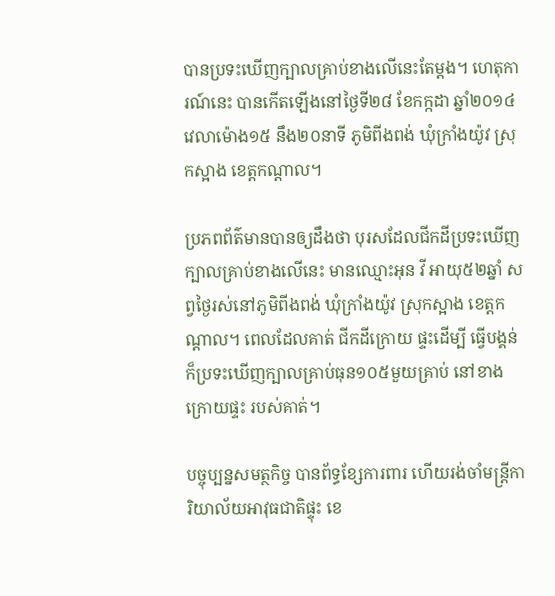បានប្រទះឃើញក្បាលគ្រាប់ខាងលើនេះតែម្តង។ ហេតុការណ៍នេះ បានកើតឡើងនៅថ្ងៃទី២៨ ខែកក្កដា ឆ្នាំ២០១៤ វេលាម៉ោង១៥ នឹង២០នាទី ភូមិពីងពង់ ឃុំក្រាំងយ៉ូវ ស្រុកស្អាង ខេត្តកណ្តាល។

ប្រភពព័ត៌មានបានឲ្យដឹងថា បុរសដែលជីកដីប្រទះឃើញក្បាលគ្រាប់ខាងលើនេះ មានឈ្មោះអុន វី អាយុ៥២ឆ្នាំ សព្វថ្ងៃរស់នៅភូមិពីងពង់ ឃុំក្រាំងយ៉ូវ ស្រុកស្អាង ខេត្តកណ្តាល។ ពេលដែលគាត់ ជីកដីក្រោយ ផ្ទះដើម្បី ធ្វើបង្គន់ ក៏ប្រទះឃើញក្បាលគ្រាប់ធុន១០៥មួយគ្រាប់ នៅខាងក្រោយផ្ទះ របស់គាត់។

បច្ចុប្បន្នសមត្ថកិច្ច បានព័ទ្ធខ្សែការពារ ហើយរង់ចាំមន្ត្រីការិយាល័យអាវុធជាតិផ្ទុះ ខេ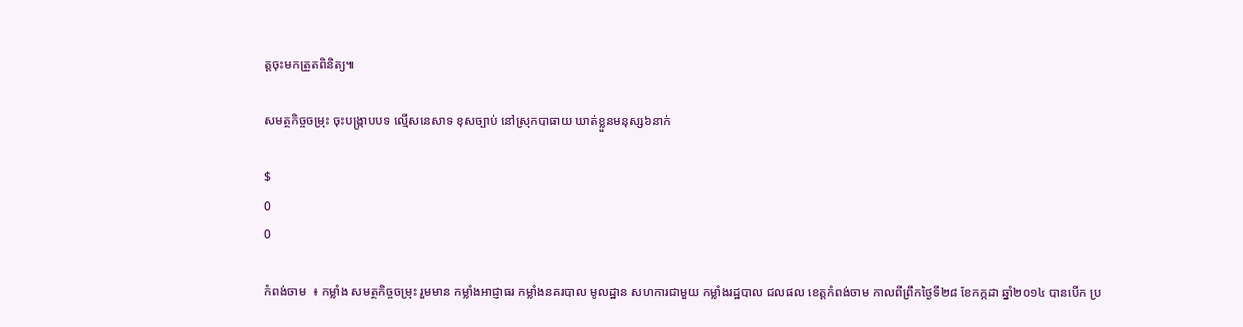ត្តចុះមកត្រួតពិនិត្យ៕

សមត្ថកិច្ចចម្រុះ ចុះបង្ក្រាបបទ ល្មើសនេសាទ ខុសច្បាប់ នៅស្រុកបាធាយ ឃាត់ខ្លួនមនុស្ស៦នាក់

$
0
0

កំពង់ចាម  ៖ កម្លាំង សមត្ថកិច្ចចម្រុះ រួមមាន កម្លាំងអាជ្ញាធរ កម្លាំងនគរបាល មូលដ្ឋាន សហការជាមួយ កម្លាំងរដ្ឋបាល ជលផល ខេត្តកំពង់ចាម កាលពីព្រឹកថ្ងៃទី២៨ ខែកក្កដា ឆ្នាំ២០១៤ បានបើក ប្រ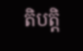តិបត្តិ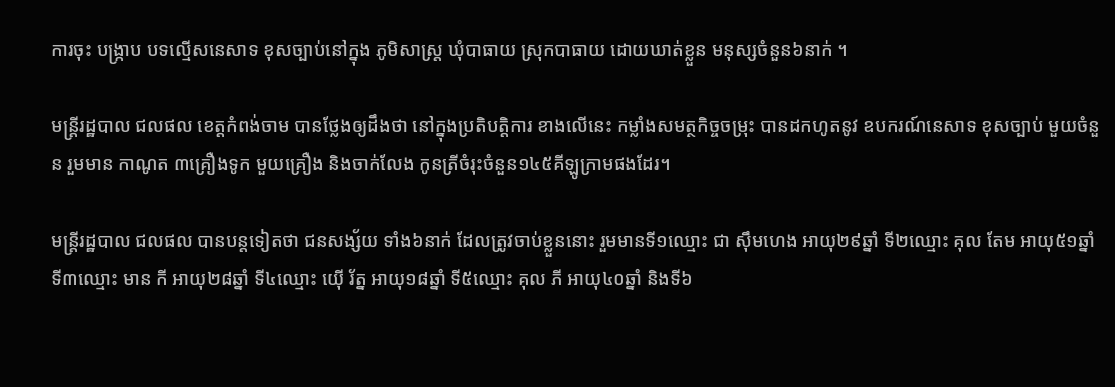ការចុះ បង្ក្រាប បទល្មើសនេសាទ ខុសច្បាប់នៅក្នុង ភូមិសាស្ត្រ ឃុំបាធាយ ស្រុកបាធាយ ដោយឃាត់ខ្លួន មនុស្សចំនួន៦នាក់ ។

មន្រ្តីរដ្ឋបាល ជលផល ខេត្តកំពង់ចាម បានថ្លែងឲ្យដឹងថា នៅក្នុងប្រតិបត្តិការ ខាងលើនេះ កម្លាំងសមត្ថកិច្ចចម្រុះ បានដកហូតនូវ ឧបករណ៍នេសាទ ខុសច្បាប់ មួយចំនួន រួមមាន កាណូត ៣គ្រឿងទូក មួយគ្រឿង និងចាក់លែង កូនត្រីចំរុះចំនួន១៤៥គីឡូក្រាមផងដែរ។

មន្រ្តីរដ្ឋបាល ជលផល បានបន្តទៀតថា ជនសង្ស័យ ទាំង៦នាក់ ដែលត្រូវចាប់ខ្លួននោះ រួមមានទី១ឈ្មោះ ជា ស៊ឹមហេង អាយុ២៩ឆ្នាំ ទី២ឈ្មោះ គុល តែម អាយុ៥១ឆ្នាំ ទី៣ឈ្មោះ មាន កី អាយុ២៨ឆ្នាំ ទី៤ឈ្មោះ យ៉ើ រ័ត្ន អាយុ១៨ឆ្នាំ ទី៥ឈ្មោះ គុល ភី អាយុ៤០ឆ្នាំ និងទី៦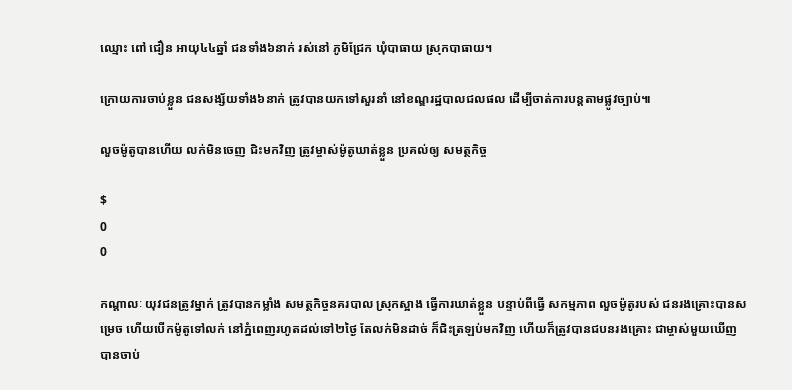ឈ្មោះ ពៅ ជឿន អាយុ៤៤ឆ្នាំ ជនទាំង៦នាក់ រស់នៅ ភូមិជ្រែក ឃុំបាធាយ ស្រុកបាធាយ។

ក្រោយការចាប់ខ្លួន ជនសង្ស័យទាំង៦នាក់ ត្រូវបានយកទៅសួរនាំ នៅខណ្ឌរដ្ឋបាលជលផល ដើម្បីចាត់ការបន្តតាមផ្លូវច្បាប់៕

លួចម៉ូតូបានហើយ លក់មិនចេញ ជិះមកវិញ ត្រូវម្ចាស់ម៉ូតូឃាត់ខ្លួន ប្រគល់ឲ្យ សមត្ថកិច្ច

$
0
0

កណ្តាលៈ យុវជនត្រូវម្នាក់ ត្រូវបានកម្លាំង សមត្ថកិច្ចនគរបាល ស្រុកស្អាង ធ្វើការឃាត់ខ្លួន បន្ទាប់ពីធ្វើ សកម្មភាព លួចម៉ូតូរបស់ ជនរងគ្រោះបានសម្រេច ហើយបើកម៉ូតូទៅលក់ នៅភ្នំពេញរហូតដល់ទៅ២ថ្ងៃ តែលក់មិនដាច់ ក៏ជិះត្រឡប់មកវិញ ហើយក៏ត្រូវបានជបនរងគ្រោះ ជាម្ចាស់មួយឃើញ បានចាប់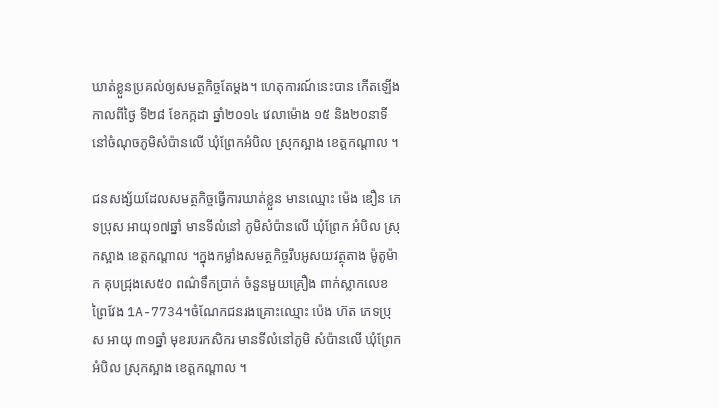ឃាត់ខ្លួនប្រគល់ឲ្យសមត្ថកិច្ចតែម្តង។ ហេតុការណ៍នេះបាន កើតឡើង កាលពីថ្ងៃ ទី២៨ ខែកក្កដា ឆ្នាំ២០១៤ វេលាម៉ោង ១៥ និង២០នាទី នៅចំណុចភូមិសំប៉ានលើ ឃុំព្រែកអំបិល ស្រុកស្អាង ខេត្តកណ្តាល ។

ជនសង្ស័យដែលសមត្ថកិច្ចធ្វើការឃាត់ខ្លួន មានឈ្មោះ ម៉េង ឌឿន ភេទប្រុស អាយុ១៧ឆ្នាំ មានទីលំនៅ ភូមិសំប៉ានលើ ឃុំព្រែក អំបិល ស្រុកស្អាង ខេត្តកណ្តាល ។ក្នុងកម្លាំងសមត្ថកិច្ចរឹបអូសយវត្ថុតាង ម៉ូតូម៉ាក គុបជ្រុងសេ៥០ ពណ៌ទឹកប្រាក់ ចំនួនមួយគ្រឿង ពាក់ស្លាកលេខព្រៃវែង 1A-7734។ចំណែកជនរងគ្រោះឈ្មោះ ប៉េង ហ៊ត ភេទប្រុស អាយុ ៣១ឆ្នាំ មុខរបរកសិករ មានទីលំនៅភូមិ សំប៉ានលើ ឃុំព្រែកអំបិល ស្រុកស្អាង ខេត្តកណ្តាល ។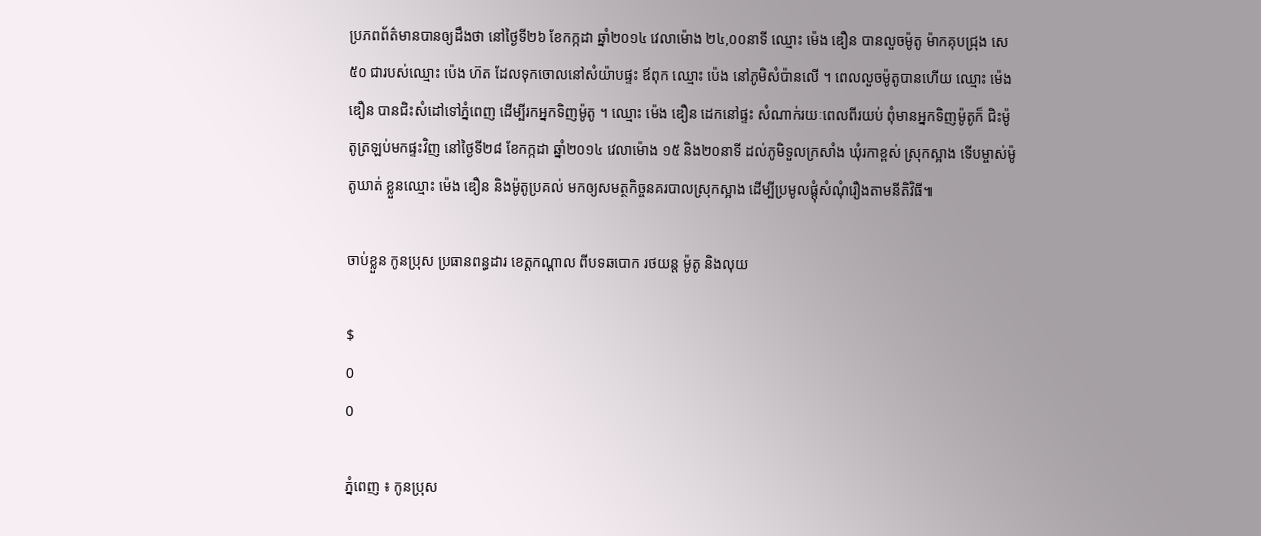ប្រភពព័ត៌មានបានឲ្យដឹងថា នៅថ្ងៃទី២៦ ខែកក្កដា ឆ្នាំ២០១៤ វេលាម៉ោង ២៤,០០នាទី ឈ្មោះ ម៉េង ឌឿន បានលួចម៉ូតូ ម៉ាកគុបជ្រុង សេ៥០ ជារបស់ឈ្មោះ ប៉េង ហ៊ត ដែលទុកចោលនៅសំយ៉ាបផ្ទះ ឪពុក ឈ្មោះ ប៉េង នៅភូមិសំប៉ានលើ ។ ពេលលួចម៉ូតូបានហើយ ឈ្មោះ ម៉េង ឌឿន បានជិះសំដៅទៅភ្នំពេញ ដើម្បីរកអ្នកទិញម៉ូតូ ។ ឈ្មោះ ម៉េង ឌឿន ដេកនៅផ្ទះ សំណាក់រយៈពេលពីរយប់ ពុំមានអ្នកទិញម៉ូតូក៏ ជិះម៉ូតូត្រឡប់មកផ្ទះវិញ នៅថ្ងៃទី២៨ ខែកក្កដា ឆ្នាំ២០១៤ វេលាម៉ោង ១៥ និង២០នាទី ដល់ភូមិទួលក្រសាំង ឃុំរកាខ្ពស់ ស្រុកស្អាង ទើបម្ចាស់ម៉ូតូឃាត់ ខ្លួនឈ្មោះ ម៉េង ឌឿន និងម៉ូតូប្រគល់ មកឲ្យសមត្ថកិច្ចនគរបាលស្រុកស្អាង ដើម្បីប្រមូលផ្តុំសំណុំរឿងតាមនីតិវិធី៕

ចាប់ខ្លួន កូនប្រុស ប្រធានពន្ធដារ ខេត្តកណ្តាល ពីបទឆបោក រថយន្ត ម៉ូតូ និងលុយ

$
0
0

ភ្នំពេញ ៖ កូនប្រុស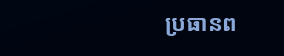ប្រធានព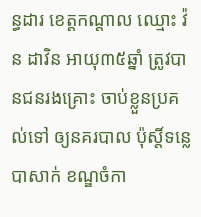ន្ធដារ ខេត្តកណ្តាល ឈ្មោះ វ៉ន ដាវិន អាយុ៣៥ឆ្នាំ ត្រូវបានជនរងគ្រោះ ចាប់ខ្លួនប្រគល់ទៅ ឲ្យនគរបាល ប៉ុស្តិ៍ទន្លេបាសាក់ ខណ្ឌចំកា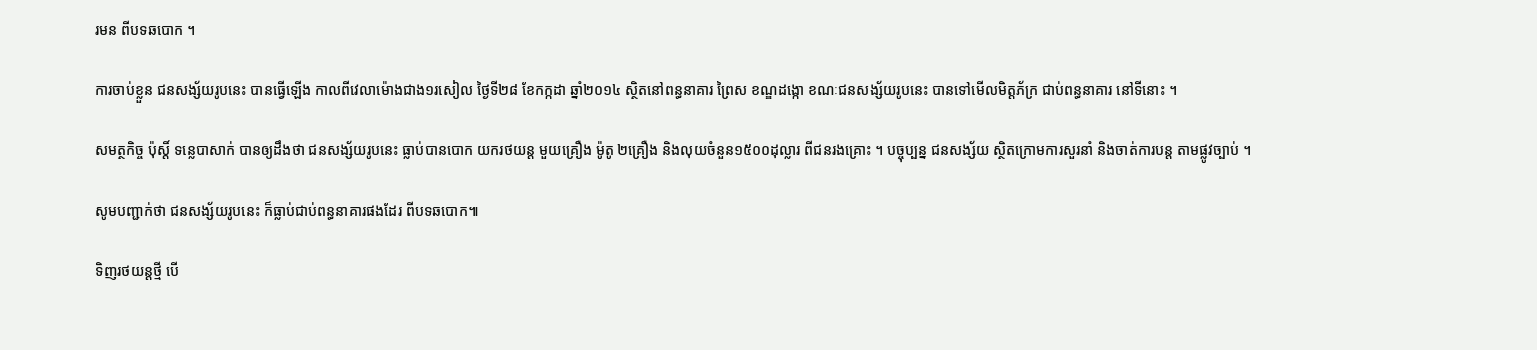រមន ពីបទឆបោក ។

ការចាប់ខ្លួន ជនសង្ស័យរូបនេះ បានធ្វើឡើង កាលពីវេលាម៉ោងជាង១រសៀល ថ្ងៃទី២៨ ខែកក្កដា ឆ្នាំ២០១៤ ស្ថិតនៅពន្ធនាគារ ព្រៃស ខណ្ឌដង្កោ ខណៈជនសង្ស័យរូបនេះ បានទៅមើលមិត្តភ័ក្រ ជាប់ពន្ធនាគារ នៅទីនោះ ។

សមត្ថកិច្ច ប៉ុស្តិ៍ ទន្លេបាសាក់ បានឲ្យដឹងថា ជនសង្ស័យរូបនេះ ធ្លាប់បានបោក យករថយន្ត មួយគ្រឿង ម៉ូតូ ២គ្រឿង និងលុយចំនួន១៥០០ដុល្លារ ពីជនរងគ្រោះ ។ បច្ចុប្បន្ន ជនសង្ស័យ ស្ថិតក្រោមការសួរនាំ និងចាត់ការបន្ត តាមផ្លូវច្បាប់ ។

សូមបញ្ជាក់ថា ជនសង្ស័យរូបនេះ ក៏ធ្លាប់ជាប់ពន្ធនាគារផងដែរ ពីបទឆបោក៕

ទិញរថយន្តថ្មី បើ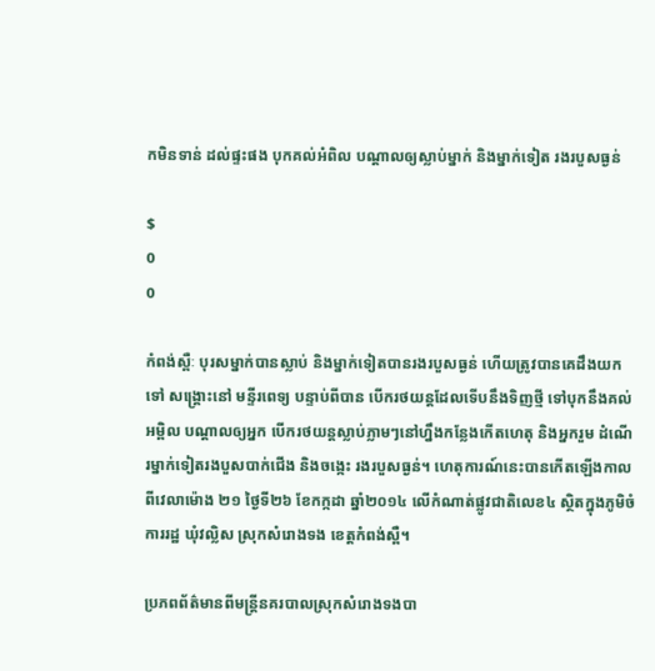កមិនទាន់ ដល់ផ្ទះផង បុកគល់អំពិល បណ្តាលឲ្យស្លាប់ម្នាក់ និងម្នាក់ទៀត រងរបួសធ្ងន់

$
0
0

កំពង់ស្ពឺៈ បុរសម្នាក់បានស្លាប់ និងម្នាក់ទៀតបានរងរបួសធ្ងន់ ហើយត្រូវបានគេដឹងយកទៅ សង្គ្រោះនៅ មន្ទីរពេទ្យ បន្ទាប់ពីបាន បើករថយន្តដែលទើបនឹងទិញថ្មី ទៅបុកនឹងគល់អម្ពិល បណ្តាលឲ្យអ្នក បើករថយន្តស្លាប់ភ្លាមៗនៅហ្នឹងកន្លែងកើតហេតុ និងអ្នករួម ដំណើរម្នាក់ទៀតរងបួសបាក់ជើង និងចង្កេះ រងរបួសធ្ងន់។ ហេតុការណ៍នេះបានកើតឡើងកាលពីវេលាម៉ោង ២១ ថ្ងៃទី២៦ ខែកក្កដា ឆ្នាំ២០១៤ លើកំណាត់ផ្លូវជាតិលេខ៤ ស្ថិតក្នុងភូមិចំការរដ្ឋ ឃុំវល្លិស ស្រុកសំរោងទង ខេត្តកំពង់ស្ពឺ។

ប្រភពព័ត៌មានពីមន្ត្រីនគរបាលស្រុកសំរោងទងបា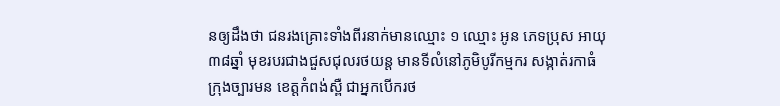នឲ្យដឹងថា ជនរងគ្រោះទាំងពីរនាក់មានឈ្មោះ ១ ឈ្មោះ អូន ភេទប្រុស អាយុ៣៨ឆ្នាំ មុខរបរជាងជួសជុលរថយន្ត មានទីលំនៅភូមិបូរីកម្មករ សង្កាត់រកាធំ  ក្រុងច្បារមន ខេត្តកំពង់ស្ពឺ ជាអ្នកបើករថ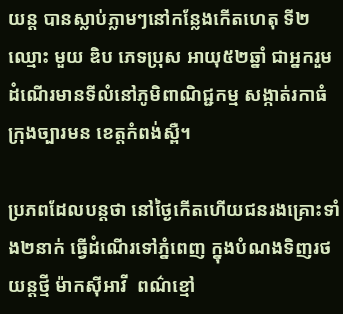យន្ត បានស្លាប់ភ្លាមៗនៅកន្លែងកើតហេតុ ទី២ ឈ្មោះ មួយ ឌិប ភេទប្រុស អាយុ៥២ឆ្នាំ ជាអ្នករួមដំណើរមានទីលំនៅភូមិពាណិជ្ជកម្ម សង្កាត់រកាធំ ក្រុងច្បារមន ខេត្តកំពង់ស្ពឺ។

ប្រភពដែលបន្តថា នៅថ្ងៃកើតហើយជនរងគ្រោះទាំង២នាក់ ធ្វើដំណើរទៅភ្នំពេញ ក្នុងបំណងទិញរថយន្តថ្មី ម៉ាកស៊ីអាវី  ពណ៌ខ្មៅ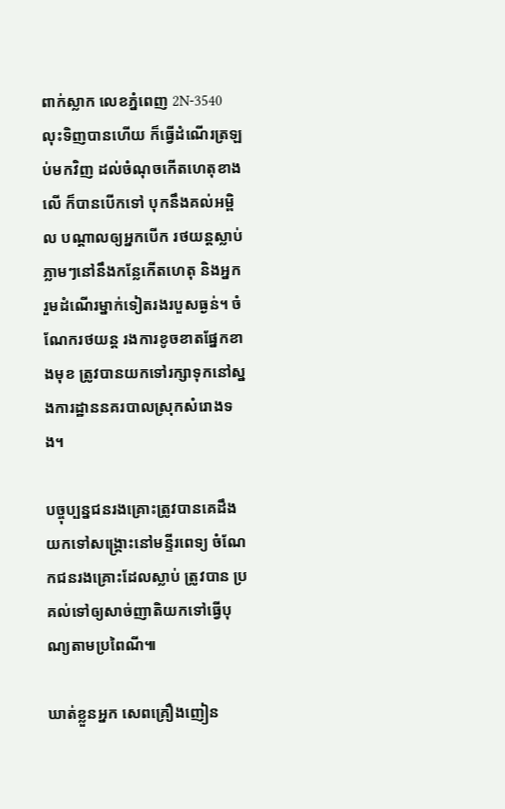ពាក់ស្លាក លេខភ្នំពេញ 2N-3540 លុះទិញបានហើយ ក៏ធ្វើដំណើរត្រឡប់មកវិញ ដល់ចំណុចកើតហេតុខាងលើ ក៏បានបើកទៅ បុកនឹងគល់អម្ពិល បណ្តាលឲ្យអ្នកបើក រថយន្តស្លាប់ ភ្លាមៗនៅនឹងកន្លែកើតហេតុ និងអ្នករួមដំណើរម្នាក់ទៀតរងរបួសធ្ងន់។ ចំណែករថយន្ត រងការខូចខាតផ្នែកខាងមុខ ត្រូវបានយកទៅរក្សាទុកនៅស្នងការដ្ឋាននគរបាលស្រុកសំរោងទង។

បច្ចុប្បន្នជនរងគ្រោះត្រូវបានគេដឹងយកទៅសង្គ្រោះនៅមន្ទីរពេទ្យ ចំណែកជនរងគ្រោះដែលស្លាប់ ត្រូវបាន ប្រគល់ទៅឲ្យសាច់ញាតិយកទៅធ្វើបុណ្យតាមប្រពៃណី៕

ឃាត់ខ្លួនអ្នក សេពគ្រឿងញៀន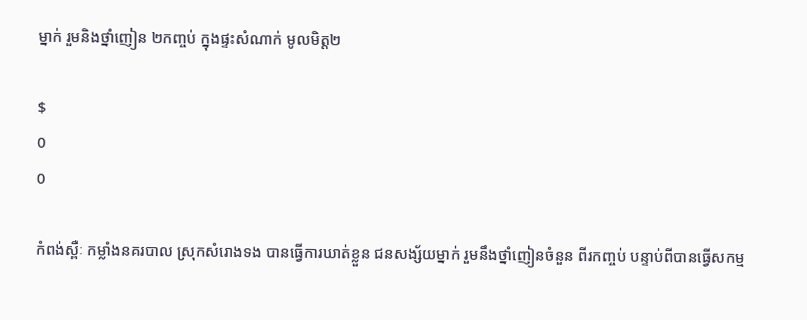ម្នាក់ រួមនិងថ្នាំញៀន ២កញ្ចប់ ក្នុងផ្ទះសំណាក់ មូលមិត្ត២

$
0
0

កំពង់ស្ពឺៈ កម្លាំងនគរបាល ស្រុកសំរោងទង បានធ្វើការឃាត់ខ្លួន ជនសង្ស័យម្នាក់ រួមនឹងថ្នាំញៀនចំនួន ពីរកញ្ចប់ បន្ទាប់ពីបានធ្វើសកម្ម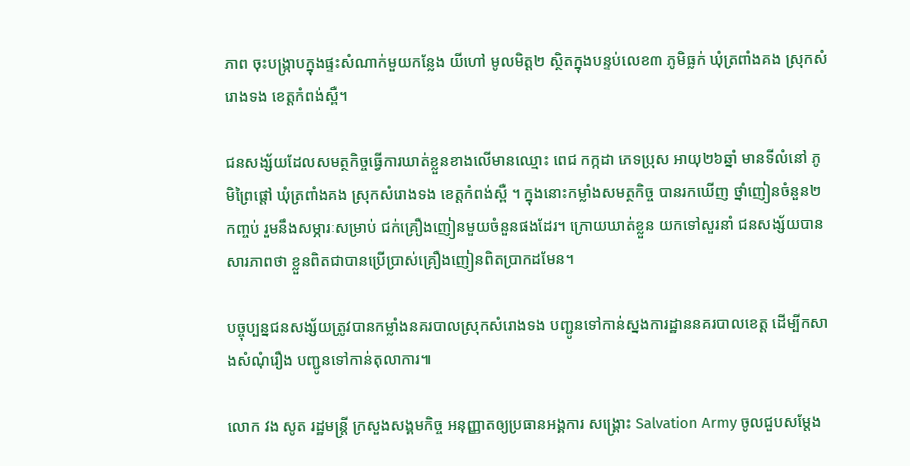ភាព ចុះបង្ក្រាបក្នុងផ្ទះសំណាក់មួយកន្លែង យីហៅ មូលមិត្ត២ ស្ថិតក្នុងបន្ទប់លេខ៣ ភូមិធ្លក់ ឃុំត្រពាំងគង ស្រុកសំរោងទង ខេត្តកំពង់ស្ពឺ។

ជនសង្ស័យដែលសមត្ថកិច្ចធ្វើការឃាត់ខ្លួនខាងលើមានឈ្មោះ ពេជ កក្កដា ភេទប្រុស អាយុ២៦ឆ្នាំ មានទីលំនៅ ភូមិព្រៃផ្តៅ ឃុំត្រពាំងគង ស្រុកសំរោងទង ខេត្តកំពង់ស្ពឺ ។ ក្នុងនោះកម្លាំងសមត្ថកិច្ច បានរកឃើញ ថ្នាំញៀនចំនួន២កញ្ចប់ រួមនឹងសម្ភារៈសម្រាប់ ជក់គ្រឿងញៀនមួយចំនួនផងដែរ។ ក្រោយឃាត់ខ្លួន យកទៅសួរនាំ ជនសង្ស័យបានសារភាពថា ខ្លួនពិតជាបានប្រើប្រាស់គ្រឿងញៀនពិតប្រាកដមែន។

បច្ចុប្បន្នជនសង្ស័យត្រូវបានកម្លាំងនគរបាលស្រុកសំរោងទង បញ្ជូនទៅកាន់ស្នងការដ្ឋាននគរបាលខេត្ត ដើម្បីកសាងសំណុំរឿង បញ្ជូនទៅកាន់តុលាការ៕

លោក វង សូត រដ្ឋមន្រ្តី ក្រសួងសង្គមកិច្ច អនុញ្ញាតឲ្យប្រធានអង្គការ សង្គ្រោះ Salvation Army ចូលជួបសម្តែង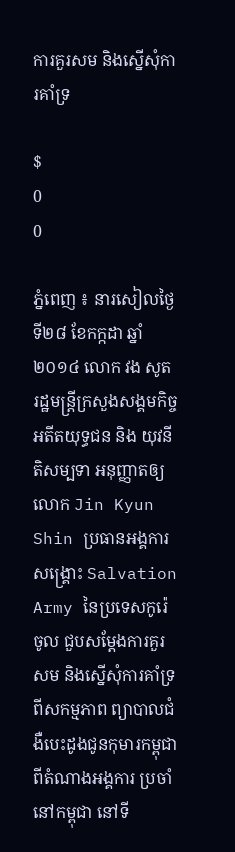ការគួរសម និងស្នើសុំការគាំទ្រ

$
0
0

ភ្នំពេញ ៖ នារសៀលថ្ងៃទី២៨ ខែកក្កដា ឆ្នាំ២០១៤ លោក វង សូត រដ្ឋមន្ត្រីក្រសួងសង្គមកិច្ច អតីតយុទ្ធជន និង យុវនីតិសម្បទា អនុញ្ញាតឲ្យលោក Jin Kyun Shin ប្រធានអង្គការសង្គ្រោះ Salvation Army នៃប្រទេសកូរ៉េ ចូល ជួបសម្តែងការគួរសម និងស្នើសុំការគាំទ្រពីសកម្មភាព ព្យាបាលជំងឺបេះដូងជូនកុមារកម្ពុជា ពីតំណាងអង្គការ ប្រចាំនៅកម្ពុជា នៅទី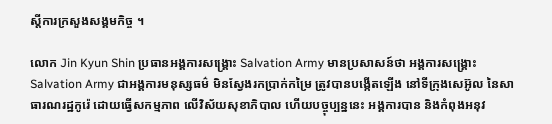ស្តីការក្រសួងសង្គមកិច្ច ។

លោក Jin Kyun Shin ប្រធានអង្គការសង្គ្រោះ Salvation Army មានប្រសាសន៍ថា អង្គការសង្គ្រោះ Salvation Army ជាអង្គការមនុស្សធម៌ មិនស្វែងរកប្រាក់កម្រៃ ត្រូវបានបង្កើតឡើង នៅទីក្រុងសេអ៊ូល នៃសាធារណរដ្ឋកូរ៉េ ដោយធ្វើសកម្មភាព លើវិស័យសុខាភិបាល ហើយបច្ចុប្បន្ននេះ អង្គការបាន និងកំពុងអនុវ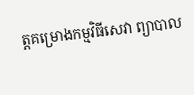ត្តគម្រោងកម្មវិធីសេវា ព្យាបាល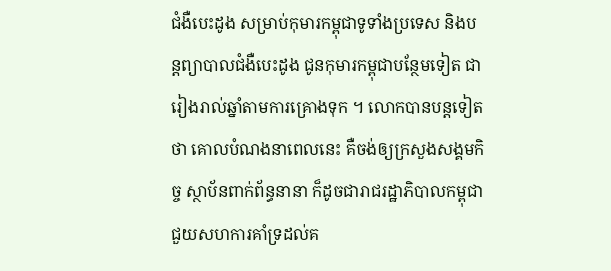ជំងឺបេះដូង សម្រាប់កុមារកម្ពុជាទូទាំងប្រទេស និងបន្តព្យាបាលជំងឺបេះដូង ជូនកុមារកម្ពុជាបន្ថែមទៀត ជារៀងរាល់ឆ្នាំតាមការគ្រោងទុក ។ លោកបានបន្តទៀតថា គោលបំណងនាពេលនេះ គឺចង់ឲ្យក្រសួងសង្គមកិច្ច ស្ថាប័នពាក់ព័ន្ធនានា ក៏ដូចជារាជរដ្ឋាភិបាលកម្ពុជា ជួយសហការគាំទ្រដល់គ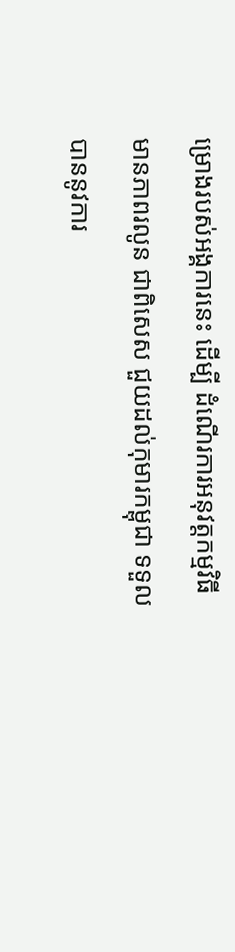ម្រោងរបស់អង្គការនេះ ដើម្បី ដំណើរការអនុវត្តកម្មវិធីមានភាពរលូន ជាពិសេស ជួយដល់កុមារកម្ពុជា ទទួលបាននូវការ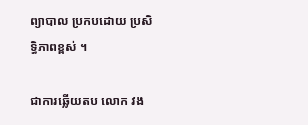ព្យាបាល ប្រកបដោយ ប្រសិទ្ធិភាពខ្ពស់ ។

ជាការឆ្លើយតប លោក វង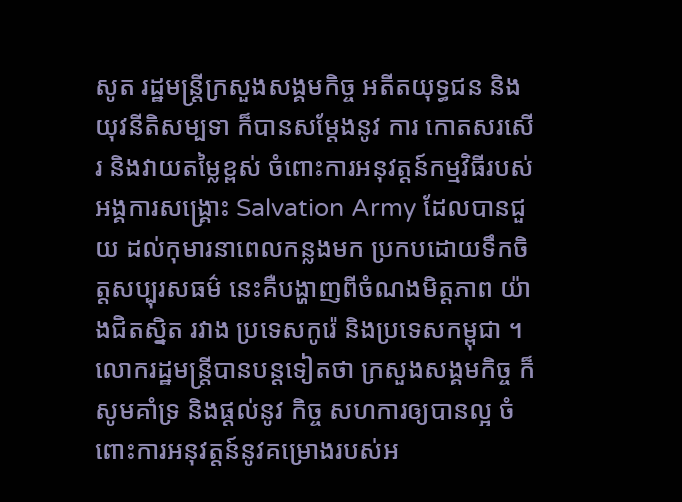សូត រដ្ឋមន្រ្តីក្រសួងសង្គមកិច្ច អតីតយុទ្ធជន និងយុវនីតិសម្បទា ក៏បានសម្តែងនូវ ការ កោតសរសើរ និងវាយតម្លៃខ្ពស់ ចំពោះការអនុវត្តន៍កម្មវិធីរបស់អង្គការសង្គ្រោះ Salvation Army ដែលបានជួយ ដល់កុមារនាពេលកន្លងមក ប្រកបដោយទឹកចិត្តសប្បុរសធម៌ នេះគឺបង្ហាញពីចំណងមិត្តភាព យ៉ាងជិតស្និត រវាង ប្រទេសកូរ៉េ និងប្រទេសកម្ពុជា ។ លោករដ្ឋមន្រ្តីបានបន្តទៀតថា ក្រសួងសង្គមកិច្ច ក៏សូមគាំទ្រ និងផ្តល់នូវ កិច្ច សហការឲ្យបានល្អ ចំពោះការអនុវត្តន៍នូវគម្រោងរបស់អ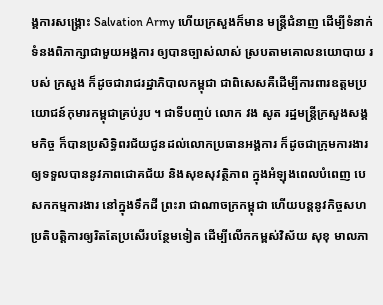ង្គការសង្គ្រោះ Salvation Army ហើយក្រសួងក៏មាន មន្រ្តីជំនាញ ដើម្បីទំនាក់ទំនងពិភាក្សាជាមួយអង្គការ ឲ្យបានច្បាស់លាស់ ស្របតាមគោលនយោបាយ របស់ ក្រសួង ក៏ដូចជារាជរដ្ឋាភិបាលកម្ពុជា ជាពិសេសគឺដើម្បីការពារឧត្តមប្រយោជន៍កុមារកម្ពុជាគ្រប់រូប ។ ជាទីបញ្ចប់ លោក វង សូត រដ្ឋមន្រ្តីក្រសួងសង្គមកិច្ច ក៏បានប្រសិទ្ធិពរជ័យជូនដល់លោកប្រធានអង្គការ ក៏ដូចជាក្រុមការងារ ឲ្យទទួលបាននូវភាពជោគជ័យ និងសុខសុវត្ថិភាព ក្នុងអំឡុងពេលបំពេញ បេសកកម្មការងារ នៅក្នុងទឹកដី ព្រះរា ជាណាចក្រកម្ពុជា ហើយបន្តនូវកិច្ចសហប្រតិបត្តិការឲ្យរិតតែប្រសើរបន្ថែមទៀត ដើម្បីលើកកម្ពស់វិស័យ សុខុ មាលភា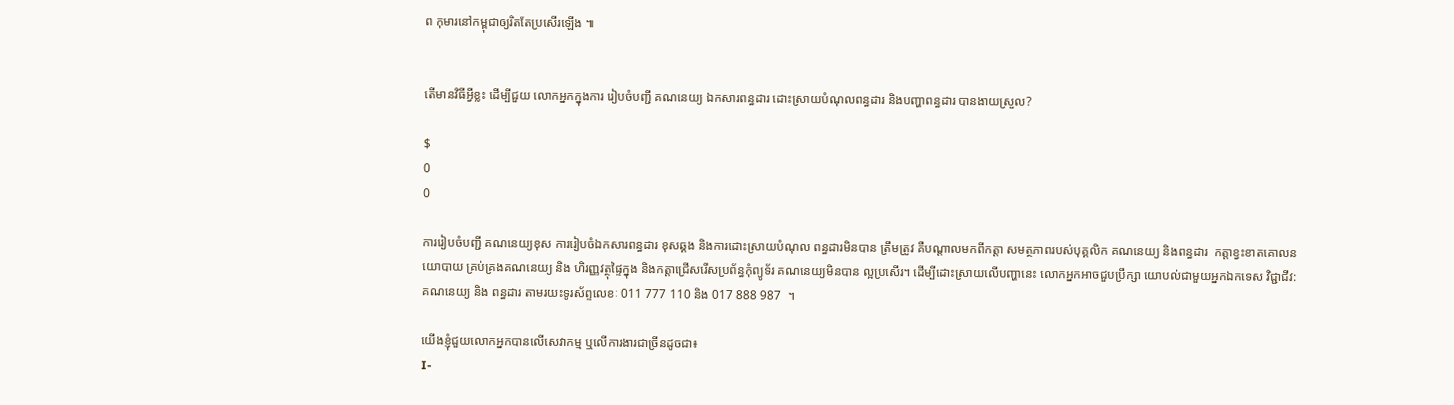ព កុមារនៅកម្ពុជាឲ្យរិតតែប្រសើរឡើង ៕


តើមានវិធីអ្វីខ្លះ ដើម្បីជួយ លោកអ្នកក្នុងការ រៀបចំបញ្ជី គណនេយ្យ ឯកសារពន្ធដារ ដោះស្រាយបំណុលពន្ធដារ និងបញ្ហាពន្ធដារ បានងាយស្រួល?

$
0
0

ការរៀបចំបញ្ជី គណនេយ្យខុស ការរៀបចំឯកសារពន្ធដារ ខុសឆ្គង និងការដោះស្រាយបំណុល ពន្ធដារមិនបាន ត្រឹមត្រូវ គឺបណ្តាលមកពីកត្តា សមត្ថភាពរបស់បុគ្គលិក គណនេយ្យ និងពន្ធដារ  កត្តាខ្វះខាតគោលនយោបាយ គ្រប់គ្រងគណនេយ្យ និង ហិរញ្ញវត្ថុផ្ទៃក្នុង និងកត្តាជ្រើសរើសប្រព័ន្ធកុំព្យូទ័រ គណនេយ្យមិនបាន ល្អប្រសើរ។ ដើម្បីដោះស្រាយលើបញ្ហានេះ លោកអ្នកអាចជួបប្រឹក្សា យោបល់ជាមួយអ្នកឯកទេស វិជ្ជាជីវ:គណនេយ្យ និង ពន្ធដារ តាមរយះទូរស័ព្ទលេខៈ 011 777 110 និង 017 888 987  ។

យើងខ្ញុំជួយលោកអ្នកបានលើសេវាកម្ម ឬលើការងារជាច្រីនដូចជា៖
I-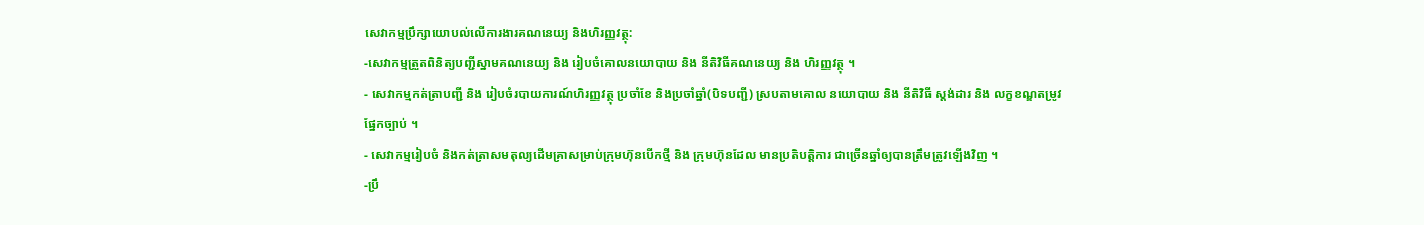សេវាកម្មប្រឹក្សាយោបល់លើការងារគណនេយ្យ និងហិរញ្ញវត្ថុ:
-សេវាកម្មត្រួតពិនិត្យបញ្ជីស្នាមគណនេយ្យ និង រៀបចំគោលនយោបាយ និង នីតិវិធីគណនេយ្យ និង ហិរញ្ញវត្ថុ ។
- សេវាកម្មកត់ត្រាបញ្ជី និង រៀបចំរបាយការណ៍ហិរញ្ញវត្ថុ ប្រចាំខែ និងប្រចាំឆ្នាំ(បិទបញ្ជី) ស្របតាមគោល នយោបាយ និង នីតិវិធី ស្តង់ដារ និង លក្ខខណ្ឌតម្រូវផ្នែកច្បាប់ ។
- សេវាកម្មរៀបចំ និងកត់ត្រាសមតុល្យដើមគ្រាសម្រាប់ក្រុមហ៊ុនបើកថ្មី និង ក្រុមហ៊ុនដែល មានប្រតិបត្តិការ ជាច្រើនឆ្នាំឲ្យបានត្រឹមត្រូវឡើងវិញ ។
-ប្រឹ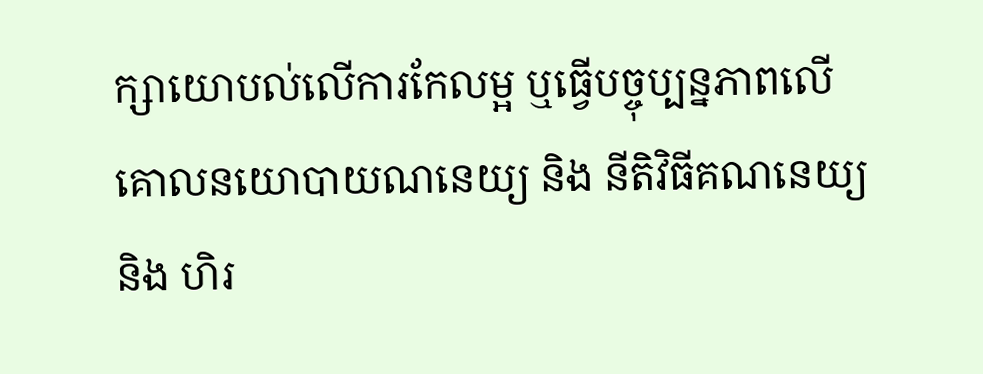ក្សាយោបល់លើការកែលម្អ ឬធ្វើបច្ចុប្បន្នភាពលើគោលនយោបាយណនេយ្យ និង នីតិវិធីគណនេយ្យ និង ហិរ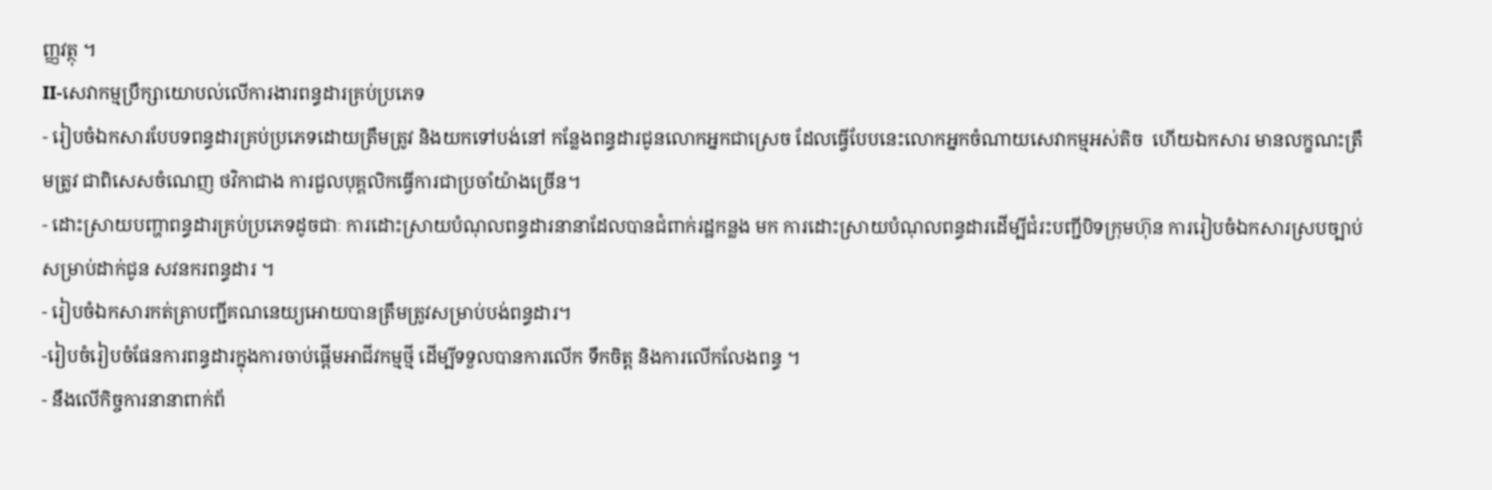ញ្ញវត្ថុ ។
II-សេវាកម្មប្រឹក្សាយោបល់លើការងារពន្ធដារគ្រប់ប្រភេទ
- រៀបចំឯកសារបែបទពន្ធដារគ្រប់ប្រភេទដោយត្រឹមត្រូវ និងយកទៅបង់នៅ កន្លែងពន្ធដារជូនលោកអ្នកជាស្រេច ដែលធ្វើបែបនេះលោកអ្នកចំណាយសេវាកម្មអស់តិច  ហើយឯកសារ មានលក្ខណះត្រឹមត្រូវ ជាពិសេសចំណេញ ថវិកាជាង ការជួលបុគ្គលិកធ្វើការជាប្រចាំយ៉ាងច្រើន។
- ដោះស្រាយបញ្ហាពន្ធដារគ្រប់ប្រភេទដូចជាៈ ការដោះស្រាយបំណុលពន្ធដារនានាដែលបានជំពាក់រដ្ឋកន្លង មក ការដោះស្រាយបំណុលពន្ធដារដើម្បីជំរះបញ្ជីបិទក្រុមហ៊ុន ការរៀបចំឯកសារស្របច្បាប់ សម្រាប់ដាក់ជូន សវនករពន្ធដារ ។
- រៀបចំឯកសារកត់ត្រាបញ្ជីគណនេយ្យអោយបានត្រឹមត្រូវសម្រាប់បង់ពន្ធដារ។
-រៀបចំរៀបចំផែនការពន្ធដារក្នុងការចាប់ផ្តើមអាជីវកម្មថី្ម ដើម្បីទទួលបានការលើក ទឹកចិត្ត និងការលើកលែងពន្ធ ។
- នឹងលើកិច្ចការនានាពាក់ព័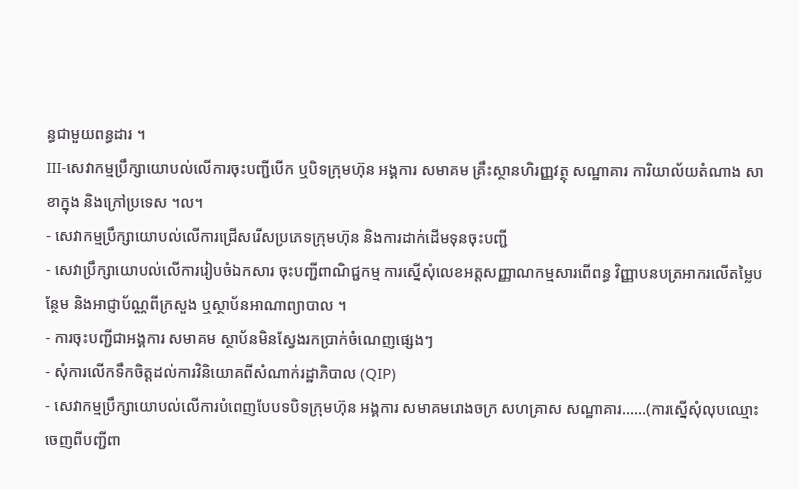ន្ធជាមួយពន្ធដារ ។
III-សេវាកម្មប្រឹក្សាយោបល់លើការចុះបញ្ជីបើក ឬបិទក្រុមហ៊ុន អង្គការ សមាគម គ្រឹះស្ថានហិរញ្ញវត្ថុ សណ្ឋាគារ ការិយាល័យតំណាង សាខាក្នុង និងក្រៅប្រទេស ។ល។
- សេវាកម្មប្រឹក្សាយោបល់លើការជ្រើសរើសប្រភេទក្រុមហ៊ុន និងការដាក់ដើមទុនចុះបញ្ជី
- សេវាប្រឹក្សាយោបល់លើការរៀបចំឯកសារ ចុះបញ្ជីពាណិជ្ជកម្ម ការស្នើសុំលេខអត្តសញ្ញាណកម្មសារពើពន្ធ វិញ្ញាបនបត្រអាករលើតម្លៃបន្ថែម និងអាជ្ញាប័ណ្ណពីក្រសួង ឬស្ថាប័នអាណាព្យាបាល ។
- ការចុះបញ្ជីជាអង្គការ សមាគម ស្ថាប័នមិនស្វែងរកប្រាក់ចំណេញផ្សេងៗ
- សុំការលើកទឹកចិត្តដល់ការវិនិយោគពីសំណាក់រដ្ឋាភិបាល (QIP)
- សេវាកម្មប្រឹក្សាយោបល់លើការបំពេញបែបទបិទក្រុមហ៊ុន អង្គការ សមាគមរោងចក្រ សហគ្រាស សណ្ឋាគារ……(ការស្នើសុំលុបឈ្មោះចេញពីបញ្ជីពា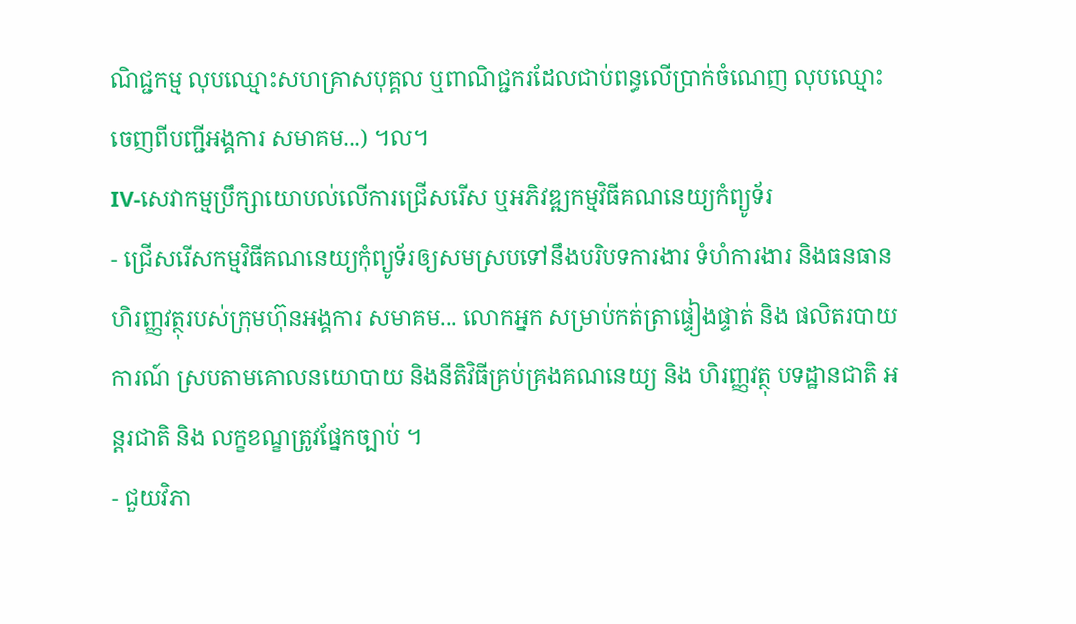ណិជ្ជកម្ម លុបឈ្មោះសហគ្រាសបុគ្គល ឬពាណិជ្ជករដែលជាប់ពន្ធលើប្រាក់ចំណេញ លុបឈ្មោះចេញពីបញ្ជីអង្គការ សមាគម...) ។ល។
IV-សេវាកម្មប្រឹក្សាយោបល់លើការជ្រើសរើស ឬអភិវឌ្ឍកម្មវិធីគណនេយ្យកំព្យូទ័រ
- ជ្រើសរើសកម្មវិធីគណនេយ្យកុំព្យូទ័រឲ្យសមស្របទៅនឹងបរិបទការងារ ទំហំការងារ និងធនធានហិរញ្ញវត្ថុរបស់ក្រុមហ៊ុនអង្គការ សមាគម... លោកអ្នក សម្រាប់កត់ត្រាផ្ទៀងផ្ទាត់ និង ផលិតរបាយការណ៍ ស្របតាមគោលនយោបាយ និងនីតិវិធីគ្រប់គ្រងគណនេយ្យ និង ហិរញ្ញវត្ថុ បទដ្ឋានជាតិ អន្តរជាតិ និង លក្ខខណ្ខត្រូវផ្នែកច្បាប់ ។
- ជួយវិភា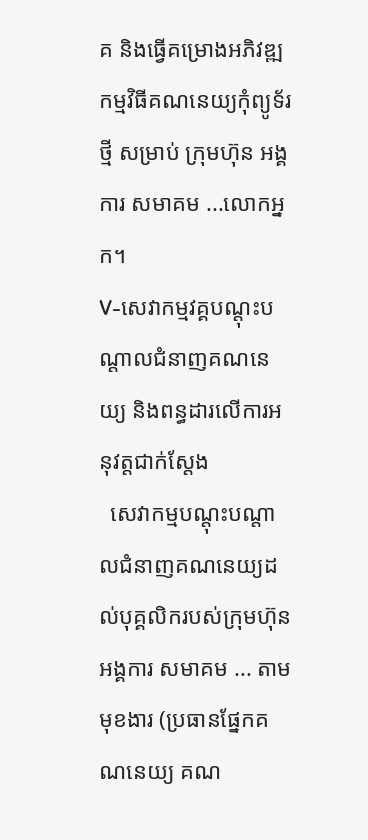គ និងធ្វើគម្រោងអភិវឌ្ឍកម្មវិធីគណនេយ្យកុំព្យូទ័រថ្មី សម្រាប់ ក្រុមហ៊ុន អង្គការ សមាគម ...លោកអ្នក។
V-សេវាកម្មវគ្គបណ្តុះបណ្តាលជំនាញគណនេយ្យ និងពន្ធដារលើការអនុវត្តជាក់ស្តែង
  សេវាកម្មបណ្តុះបណ្តាលជំនាញគណនេយ្យដល់បុគ្គលិករបស់ក្រុមហ៊ុន អង្គការ សមាគម ... តាមមុខងារ (ប្រធានផ្នែកគណនេយ្យ គណ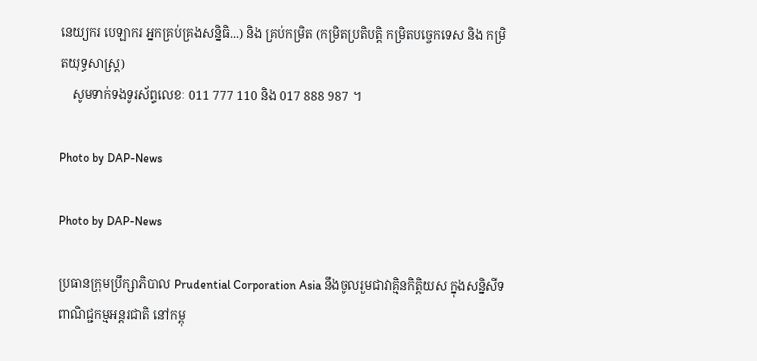នេយ្យករ បេឡាករ អ្នកគ្រប់គ្រងសន្និធិ...) និង គ្រប់កម្រិត (កម្រិតប្រតិបត្តិ កម្រិតបច្ចេកទេស និង កម្រិតយុទ្ធសាស្រ្ត)
    សូមទាក់ទងទូរស័ព្ទលេខៈ 011 777 110 និង 017 888 987 ។

Photo by DAP-News

Photo by DAP-News

ប្រធានក្រុមប្រឹក្សាភិបាល Prudential Corporation Asia នឹងចូលរួមជាវាគ្មិនកិត្តិយស ក្នុងសន្និសីទពាណិជ្ជកម្មអន្តរជាតិ នៅកម្ពុ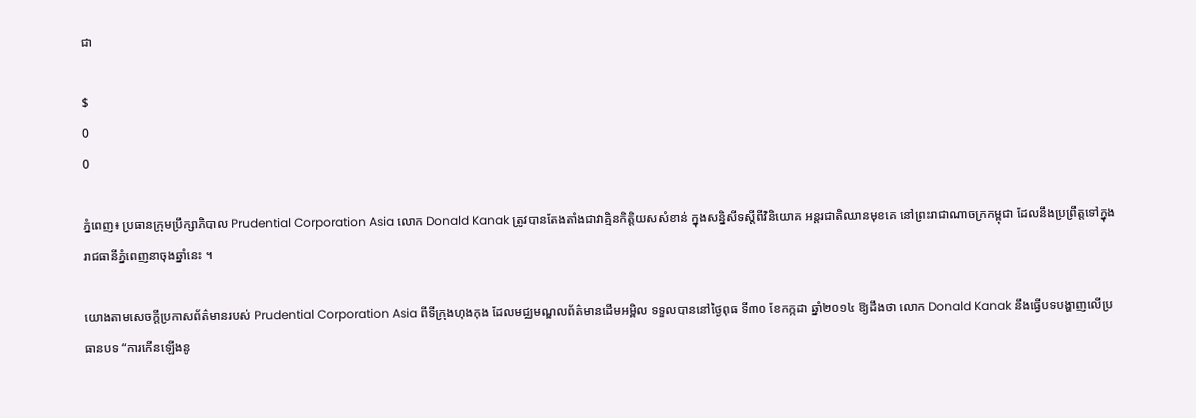ជា

$
0
0

ភ្នំពេញ៖ ប្រធានក្រុមប្រឹក្សាភិបាល Prudential Corporation Asia លោក Donald Kanak ត្រូវបានតែងតាំងជាវាគ្មិនកិត្តិយសសំខាន់ ក្នុងសន្និសីទស្ដីពីវិនិយោគ អន្តរជាតិឈានមុខគេ នៅព្រះរាជាណាចក្រកម្ពុជា ដែលនឹងប្រព្រឹត្តទៅក្នុង រាជធានីភ្នំពេញនាចុងឆ្នាំនេះ ។

យោងតាមសេចក្តីប្រកាសព័ត៌មានរបស់ Prudential Corporation Asia ពីទីក្រុងហុងកុង ដែលមជ្ឈមណ្ឌលព័ត៌មានដើមអម្ពិល ទទួលបាននៅថ្ងៃពុធ ទី៣០ ខែកក្កដា ឆ្នាំ២០១៤ ឱ្យដឹងថា លោក Donald Kanak នឹងធ្វើបទបង្ហាញលើប្រធានបទ “ការកើនឡើងនូ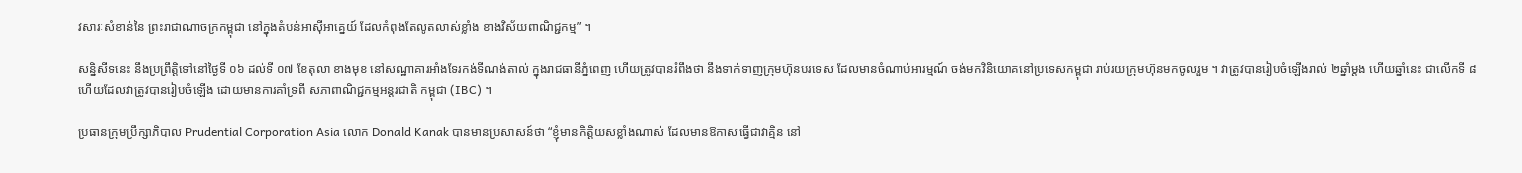វសារៈសំខាន់នៃ ព្រះរាជាណាចក្រកម្ពុជា នៅក្នុងតំបន់អាស៊ីអាគ្នេយ៍ ដែលកំពុងតែលូតលាស់ខ្លាំង ខាងវិស័យពាណិជ្ជកម្ម” ។

សន្និសីទនេះ នឹងប្រព្រឹត្តិទៅនៅថ្ងៃទី ០៦ ដល់ទី ០៧ ខែតុលា ខាងមុខ នៅសណ្ឋាគារអាំងទែរកង់ទីណង់តាល់ ក្នុងរាជធានីភ្នំពេញ ហើយត្រូវបានរំពឹងថា នឹងទាក់ទាញក្រុមហ៊ុនបរទេស ដែលមានចំណាប់អារម្មណ៍ ចង់មកវិនិយោគនៅប្រទេសកម្ពុជា រាប់រយក្រុមហ៊ុនមកចូលរួម ។ វាត្រូវបានរៀបចំឡើងរាល់ ២ឆ្នាំម្ដង ហើយឆ្នាំនេះ ជាលើកទី ៨ ហើយដែលវាត្រូវបានរៀបចំឡើង ដោយមានការគាំទ្រពី សភាពាណិជ្ជកម្មអន្តរជាតិ កម្ពុជា (IBC) ។

ប្រធានក្រុមប្រឹក្សាភិបាល Prudential Corporation Asia លោក Donald Kanak បានមានប្រសាសន៍ថា “ខ្ញុំមានកិត្តិយសខ្លាំងណាស់ ដែលមានឱកាសធ្វើជាវាគ្មិន នៅ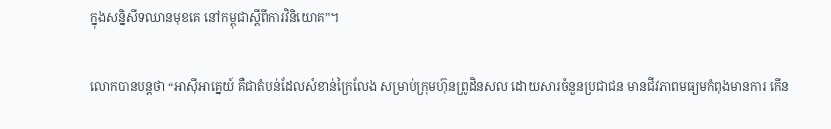ក្នុងសន្និសីទឈានមុខគេ នៅកម្ពុជាស្ដីពីការវិនិយោគ”។

លោកបានបន្តថា “អាស៊ីអាគ្នេយ៍ គឺជាតំបន់ដែលសំខាន់ក្រៃលែង សម្រាប់ក្រុមហ៊ុនព្រូដិនសល ដោយសារចំនួនប្រជាជន មានជីវភាពមធ្យមកំពុងមានការ កើន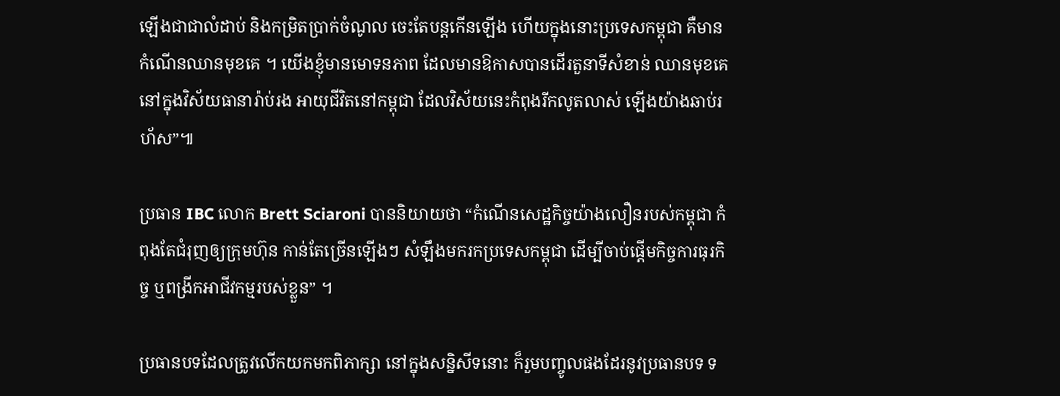ឡើងជាជាលំដាប់ និងកម្រិតប្រាក់ចំណូល ចេះតែបន្តកើនឡើង ហើយក្នុងនោះប្រទេសកម្ពុជា គឺមានកំណើនឈានមុខគេ ។ យើងខ្ញុំមានមោទនភាព ដែលមានឱកាសបានដើរតួនាទីសំខាន់ ឈានមុខគេនៅក្នុងវិស័យធានារ៉ាប់រង អាយុជីវិតនៅកម្ពុជា ដែលវិស័យនេះកំពុងរីកលូតលាស់ ឡើងយ៉ាងឆាប់រហ័ស”៕

ប្រធាន IBC លោក Brett Sciaroni បាននិយាយថា “កំណើនសេដ្ឋកិច្ចយ៉ាងលឿនរបស់កម្ពុជា កំពុងតែជំរុញឲ្យក្រុមហ៊ុន កាន់តែច្រើនឡើងៗ សំឡឹងមករកប្រទេសកម្ពុជា ដើម្បីចាប់ផ្ដើមកិច្ចការធុរកិច្ច ឬពង្រីកអាជីវកម្មរបស់ខ្លួន” ។

ប្រធានបទដែលត្រូវលើកយកមកពិភាក្សា នៅក្នុងសន្និសីទនោះ ក៏រួមបញ្ចូលផងដែរនូវប្រធានបទ ទ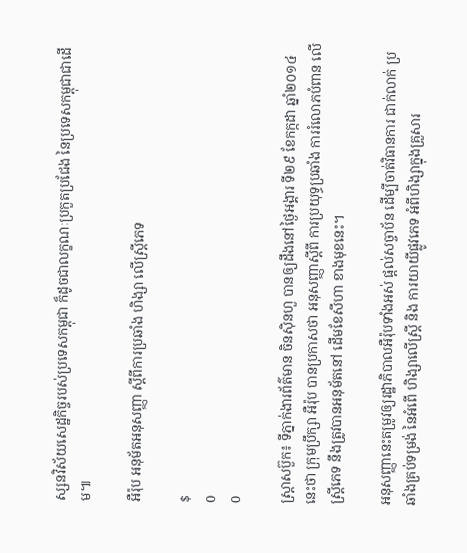ស្សនវិស័យសេដ្ឋកិច្ចរបស់ប្រទេសកម្ពុជា ក៏ដូចជាលក្ខណៈប្រកួតប្រជែង នៃប្រទេសកម្ពុជាជាដើម៕

អឺរ៉ុប អនុម័តអនុសញ្ញា ស្តីពីការប្រឆាំង ហិង្សា លើស្ត្រីភេទ

$
0
0

ស្ត្រាសប៊ួក៖ ទីភ្នាក់ងារព័ត៌មាន ចិនស៊ិនហួ បានឲ្យដឹងនៅថ្ងៃអង្គារ ទី២៩ ខែកក្កដា ឆ្នាំ២០១៤ នេះថា ក្រុមប្រឹក្សា អឺរ៉ុប បានប្រកាសថា អនុសញ្ញាស្តីពី ការប្រយុទ្ធប្រឆាំង ការរំលោភបំពាន លើស្ត្រីភេទ នឹងត្រូវបានអនុម័តនៅ ដើមខែសីហា ខាងមុខនេះ។

អនុសញ្ញានេះតម្រូវឲ្យរដ្ឋាភិបាលអឺរ៉ុបទាំងអស់ ផ្តល់សច្ចាប័ន ដើម្បីចាត់វិធានការ ជាក់លាក់ ប្រឆាំងគ្រប់ទម្រង់ នៃអំពើ ហិង្សាលើស្រ្តី និង ការយាយីផ្លូវភេទ អំពីហិង្សាក្នុងគ្រួសារ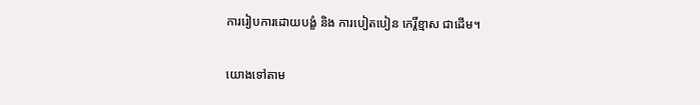ការរៀបការដោយបង្ខំ និង ការបៀតបៀន កេរ្តិ៍ខ្មាស ជាដើម។

យោងទៅតាម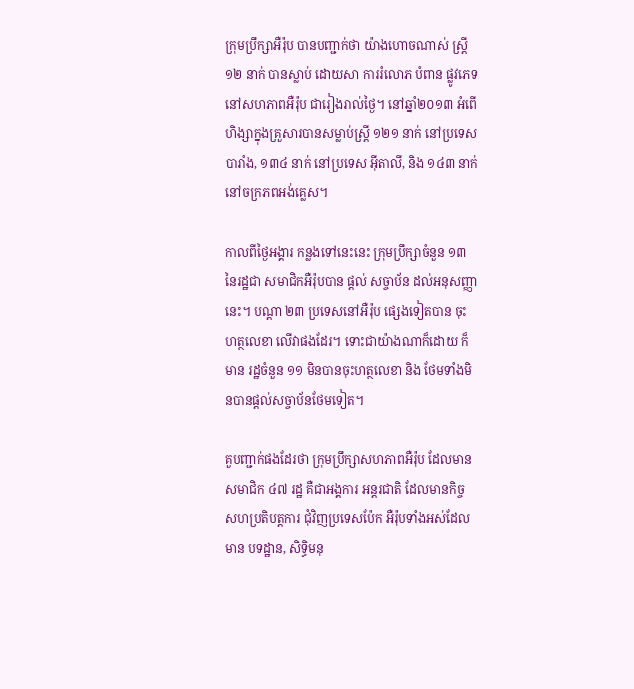ក្រុមប្រឹក្សាអឺរ៉ុប បានបញ្ជាក់ថា យ៉ាងហោចណាស់ ស្រ្តី១២ នាក់ បានស្លាប់ ដោយសា ការរំលោភ បំពាន ផ្លូវភេទ នៅសហភាពអឺរ៉ុប ជារៀងរាល់ថ្ងៃ។ នៅឆ្នាំ២០១៣ អំពើហិង្សាក្នុងគ្រួសារបានសម្លាប់ស្រ្តី ១២១ នាក់ នៅប្រទេសបារាំង, ១៣៤ នាក់ នៅប្រទេស អ៊ីតាលី, និង ១៤៣ នាក់ នៅចក្រភពអង់គ្លេស។

កាលពីថ្ងៃអង្គារ កន្លងទៅនេះនេះ ក្រុមប្រឹក្សាចំនួន ១៣ នៃរដ្ឋជា សមាជិកអឺរ៉ុបបាន ផ្តល់ សច្ចាប័ន ដល់អនុសញ្ញា នេះ។ បណ្តា ២៣ ប្រទេសនៅអឺរ៉ុប ផ្សេងទៀតបាន ចុះហត្ថលេខា លើវាផងដែរ។ ទោះជាយ៉ាងណាក៏ដោយ ក៏មាន រដ្ឋចំនួន ១១ មិនបានចុះហត្ថលេខា និង ថែមទាំងមិនបានផ្តល់សច្ចាប័នថែមទៀត។

គួបញ្ជាក់ផងដែរថា ក្រុមប្រឹក្សាសហភាពអឺរ៉ុប ដែលមានសមាជិក ៤៧ រដ្ឋ គឺជាអង្គការ អន្តរជាតិ ដែលមានកិច្ច សហប្រតិបត្តការ ជុំវិញប្រទេសប៉ែក អឺរ៉ុបទាំងអស់ដែលមាន បទដ្ឋាន, សិទ្ធិមនុ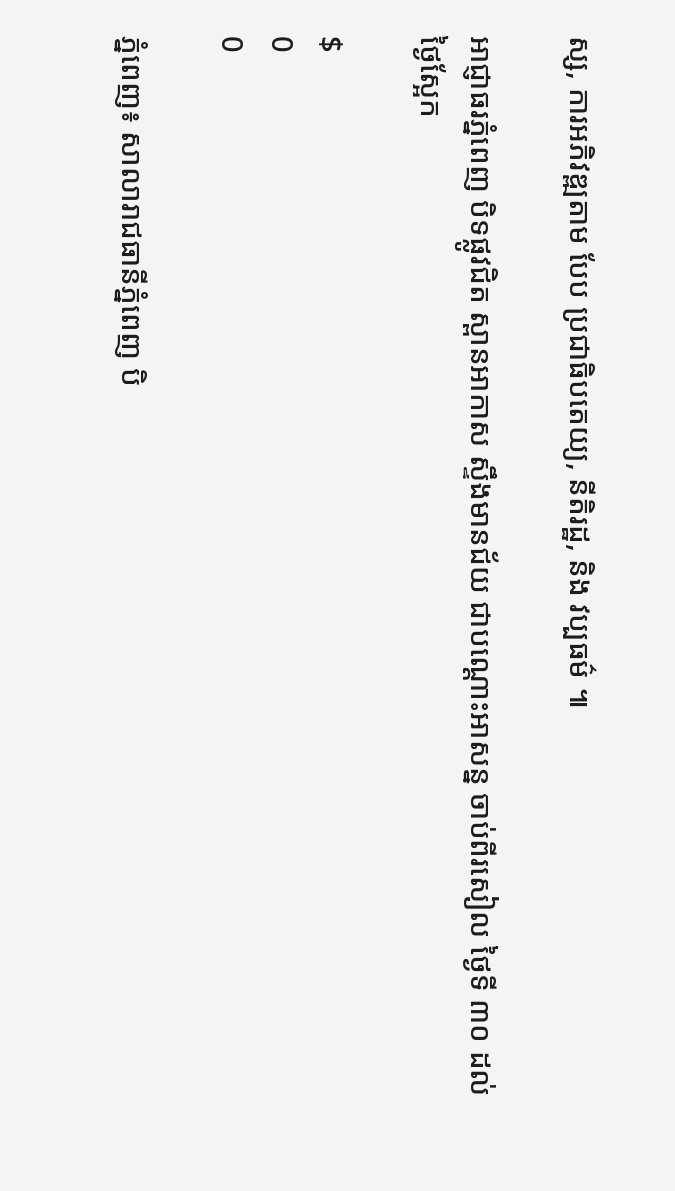ស្ស, ការអភិវឌ្ឍតាម បែប ប្រជាធិបតេយ្យ, នីតិរដ្ឋ, និង វប្បធម៌ ៕

អាជ្ញាធរភ្នំពេញ បិទផ្លូវជិត ស្ពានអាកាស ស្ទឹងមានជ័យ ជាបណ្តោះអាសន្ន ចាប់ពីរសៀល ថ្ងៃទី ៣០ ដល់ថ្ងៃស្អែក

$
0
0

ភ្នំពេញ៖ សាលារាជធានីភ្នំពេញ បិ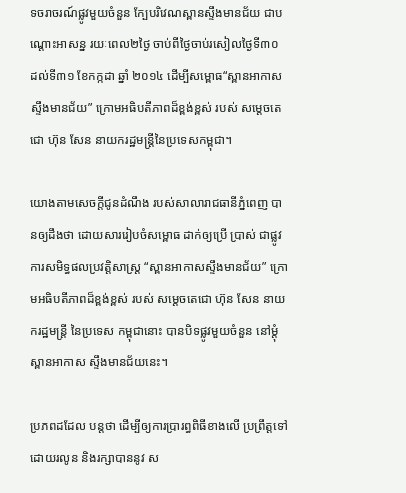ទចរាចរណ៍ផ្លូវមួយចំនួន ក្បែបរិវេណស្ពានស្ទឹងមានជ័យ ជាបណ្តោះអាសន្ន រយៈពេល២ថ្ងៃ ចាប់ពីថ្ងៃចាប់រសៀលថ្ងៃទី៣០ ដល់ទី៣១ ខែកក្កដា ឆ្នាំ ២០១៤ ដើម្បីសម្ពោធ“ស្ពានអាកាសស្ទឹងមានជ័យ” ក្រោមអធិបតីភាពដ៏ខ្ពង់ខ្ពស់ របស់ សម្តេចតេជោ ហ៊ុន សែន នាយករដ្ឋមន្ត្រីនៃប្រទេសកម្ពុជា។

យោងតាមសេចក្តីជូនដំណឹង របស់សាលារាជធានីភ្នំពេញ បានឲ្យដឹងថា ដោយសាររៀបចំសម្ពោធ ដាក់ឲ្យប្រើ ប្រាស់ ជាផ្លូវការសមិទ្ធផលប្រវត្តិសាស្ត្រ “ស្ពានអាកាសស្ទឹងមានជ័យ” ក្រោមអធិបតីភាពដ៏ខ្ពង់ខ្ពស់ របស់ សម្តេចតេជោ ហ៊ុន សែន នាយករដ្ឋមន្ត្រី នៃប្រទេស កម្ពុជានោះ បានបិទផ្លូវមួយចំនួន នៅម្តុំស្ពានអាកាស ស្ទឹងមានជ័យនេះ។

ប្រភពដដែល បន្តថា ដើម្បីឲ្យការប្រារព្ធពិធីខាងលើ ប្រព្រឹត្តទៅដោយរលូន និងរក្សាបាននូវ ស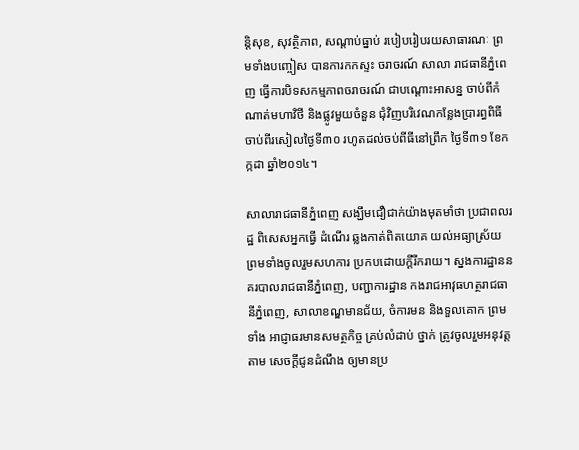ន្តិសុខ, សុវត្ថិភាព, សណ្តាប់ធ្នាប់ របៀបរៀបរយសាធារណៈ ព្រមទាំងបញ្ចៀស បានការកកស្ទះ ចរាចរណ៍ សាលា រាជធានីភ្នំពេញ ធ្វើការបិទសកម្មភាពចរាចរណ៍ ជាបណ្តោះអាសន្ន ចាប់ពីកំណាត់មហាវិថី និងផ្លូវមួយចំនួន ជុំវិញបរិវេណកន្លែងប្រារព្ធពិធី ចាប់ពីរសៀលថ្ងៃទី៣០ រហូតដល់ចប់ពីធីនៅព្រឹក ថ្ងៃទី៣១ ខែកក្កដា ឆ្នាំ២០១៤។

សាលារាជធានីភ្នំពេញ សង្ឃឹមជឿជាក់យ៉ាងមុតមាំថា ប្រជាពលរដ្ឋ ពិសេសអ្នកធ្វើ ដំណើរ ឆ្លងកាត់ពិតយោគ យល់អធ្យាស្រ័យ ព្រមទាំងចូលរួមសហការ ប្រកបដោយក្តីរីករាយ។ ស្នងការដ្ឋាននគរបាលរាជធានីភ្នំពេញ, បញ្ជាការដ្ឋាន កងរាជអាវុធហត្ថរាជធានីភ្នំពេញ, សាលាខណ្ឌមានជ័យ, ចំការមន និងទួលគោក ព្រមទាំង អាជ្ញាធរមានសមត្ថកិច្ច គ្រប់លំដាប់ ថ្នាក់ ត្រូវចូលរួមអនុវត្តតាម សេចក្តីជូនដំណឹង ឲ្យមានប្រ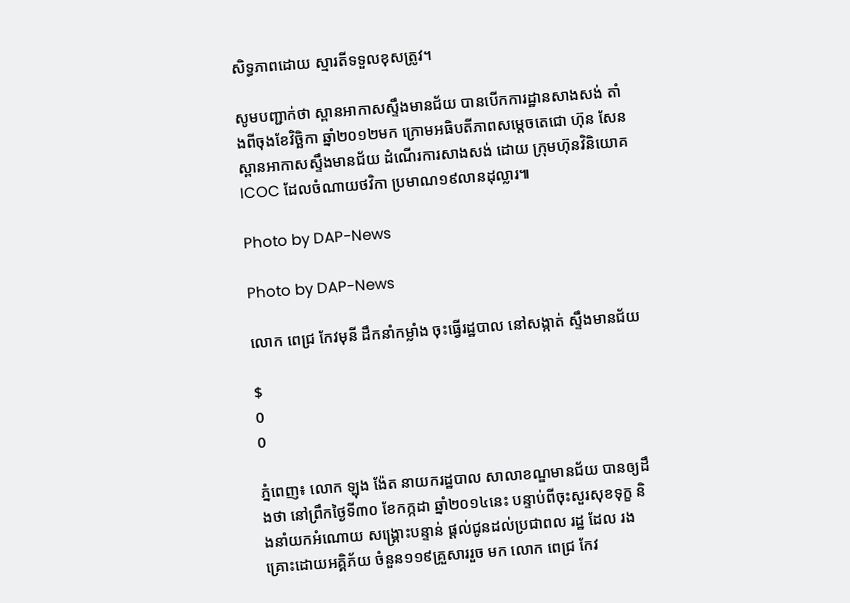សិទ្ធភាពដោយ ស្មារតីទទួលខុសត្រូវ។

សូមបញ្ជាក់ថា ស្ពានអាកាសស្ទឹងមានជ័យ បានបើកការដ្ឋានសាងសង់ តាំងពីចុងខែវិច្ឆិកា ឆ្នាំ២០១២មក ក្រោមអធិបតីភាពសម្តេចតេជោ ហ៊ុន សែន ស្ពានអាកាសស្ទឹងមានជ័យ ដំណើរការសាងសង់ ដោយ ក្រុមហ៊ុនវិនិយោគ ICOC ដែលចំណាយថវិកា ប្រមាណ១៩លានដុល្លារ៕

Photo by DAP-News

Photo by DAP-News

លោក ពេជ្រ កែវមុនី ដឹកនាំកម្លាំង ចុះធ្វើរដ្ឋបាល នៅសង្កាត់ ស្ទឹងមានជ័យ

$
0
0

ភ្នំពេញ៖ លោក ឡុង ង៉ែត នាយករដ្ឋបាល សាលាខណ្ឌមានជ័យ បានឲ្យដឹងថា នៅព្រឹកថ្ងៃទី៣០ ខែកក្កដា ឆ្នាំ២០១៤នេះ បន្ទាប់ពីចុះសួរសុខទុក្ខ និងនាំយកអំណោយ សង្គ្រោះបន្ទាន់ ផ្តល់ជូនដល់ប្រជាពល រដ្ឋ ដែល រងគ្រោះដោយអគ្គិភ័យ ចំនួន១១៩គ្រួសាររួច មក លោក ពេជ្រ កែវ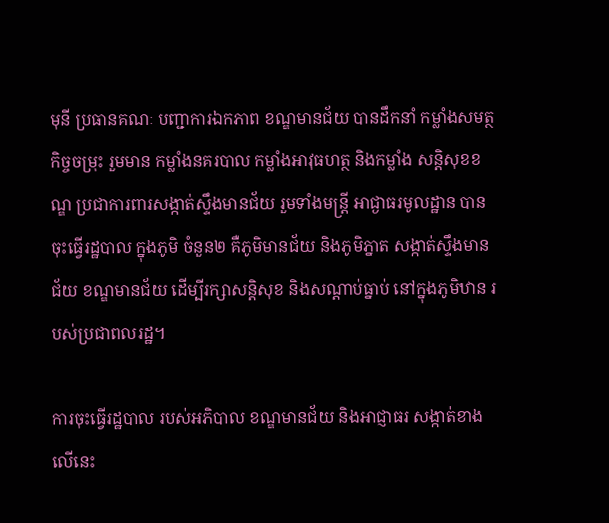មុនី ប្រធានគណៈ បញ្ជាការឯកភាព ខណ្ឌមានជ័យ បានដឹកនាំ កម្លាំងសមត្ថកិច្ចចម្រុះ រួមមាន កម្លាំងនគរបាល កម្លាំងអាវុធហត្ថ និងកម្លាំង សន្តិសុខខណ្ឌ ប្រជាការពារសង្កាត់ស្ទឹងមានជ័យ រួមទាំងមន្រ្តី អាជ្ងាធរមូលដ្ឋាន បានចុះធ្វើរដ្ឋបាល ក្នុងភូមិ ចំនួន២ គឺភូមិមានជ័យ និងភូមិភ្នាត សង្កាត់ស្ទឹងមានជ័យ ខណ្ឌមានជ័យ ដើម្បីរក្សាសន្តិសុខ និងសណ្តាប់ធ្នាប់ នៅក្នុងភូមិឋាន របស់ប្រជាពលរដ្ឋ។

ការចុះធ្វើរដ្ឋបាល របស់អភិបាល ខណ្ឌមានជ័យ និងអាជ្ញាធរ សង្កាត់ខាងលើនេះ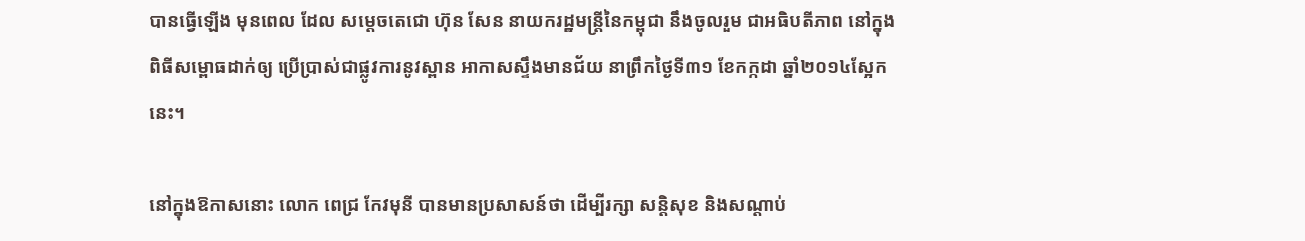បានធ្វើឡើង មុនពេល ដែល សម្តេចតេជោ ហ៊ុន សែន នាយករដ្ឋមន្រ្តីនៃកម្ពុជា នឹងចូលរួម ជាអធិបតីភាព នៅក្នុងពិធីសម្ពោធដាក់ឲ្យ ប្រើប្រាស់ជាផ្លូវការនូវស្ពាន អាកាសស្ទឹងមានជ័យ នាព្រឹកថ្ងៃទី៣១ ខែកក្កដា ឆ្នាំ២០១៤ស្អែកនេះ។

នៅក្នុងឱកាសនោះ លោក ពេជ្រ កែវមុនី បានមានប្រសាសន៍ថា ដើម្បីរក្សា សន្តិសុខ និងសណ្តាប់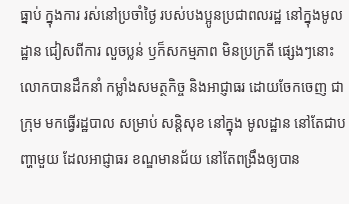ធ្នាប់ ក្នុងការ រស់នៅប្រចាំថ្ងៃ របស់បងប្អូនប្រជាពលរដ្ឋ នៅក្នុងមូលដ្ឋាន ជៀសពីការ លួចប្លន់ ឫក៏សកម្មភាព មិនប្រក្រតី ផ្សេងៗនោះ លោកបានដឹកនាំ កម្លាំងសមត្ថកិច្ច និងអាជ្ញាធរ ដោយចែកចេញ ជាក្រុម មកធ្វើរដ្ឋបាល សម្រាប់ សន្តិសុខ នៅក្នុង មូលដ្ឋាន នៅតែជាបញ្ហាមួយ ដែលអាជ្ញាធរ ខណ្ឌមានជ័យ នៅតែពង្រឹងឲ្យបាន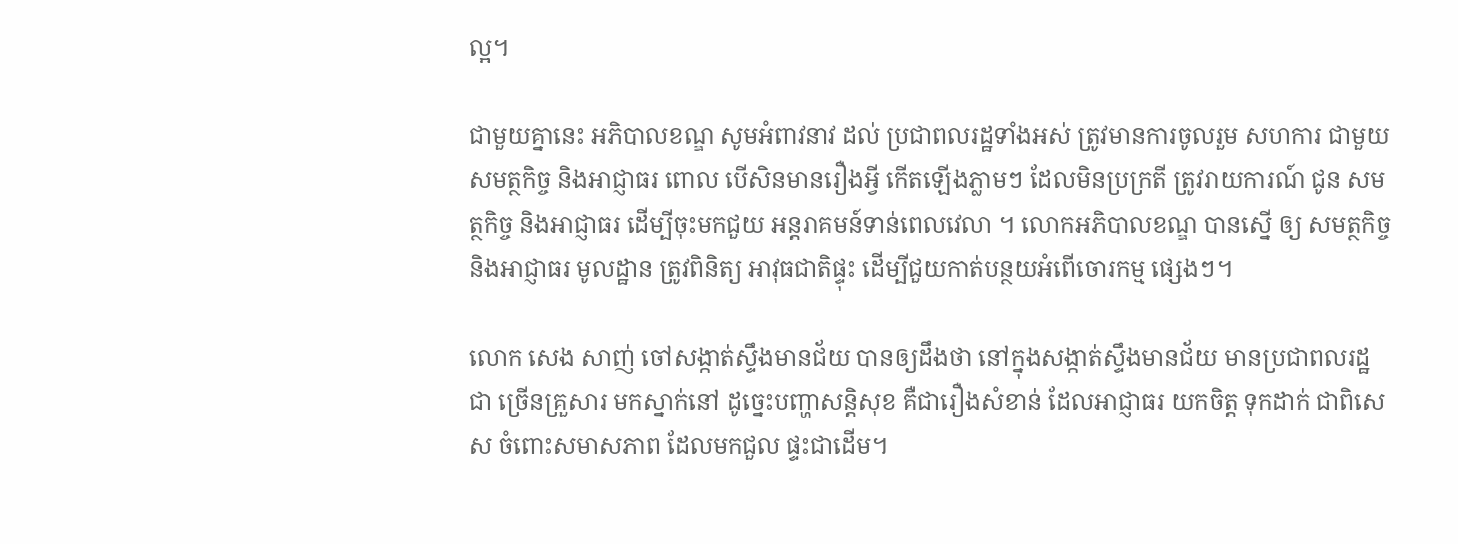ល្អ។

ជាមួយគ្នានេះ អភិបាលខណ្ឌ សូមអំពាវនាវ ដល់ ប្រជាពលរដ្ឋទាំងអស់ ត្រូវមានការចូលរួម សហការ ជាមួយ សមត្ថកិច្ច និងអាជ្ញាធរ ពោល បើសិនមានរឿងអ្វី កើតឡើងភ្លាមៗ ដែលមិនប្រក្រតី ត្រូវរាយការណ៍ ជូន សមត្ថកិច្ច និងអាជ្ញាធរ ដើម្បីចុះមកជួយ អន្តរាគមន៍ទាន់ពេលវេលា ។ លោកអភិបាលខណ្ឌ បានស្នើ ឲ្យ សមត្ថកិច្ច និងអាជ្ញាធរ មូលដ្ឋាន ត្រូវពិនិត្យ អាវុធជាតិផ្ទុះ ដើម្បីជួយកាត់បន្ថយអំពើចោរកម្ម ផ្សេងៗ។

លោក សេង សាញ់ ចៅសង្កាត់ស្ទឹងមានជ័យ បានឲ្យដឹងថា នៅក្នុងសង្កាត់ស្ទឹងមានជ័យ មានប្រជាពលរដ្ឋ ជា ច្រើនគ្រួសារ មកស្នាក់នៅ ដូច្នេះបញ្ហាសន្តិសុខ គឺជារឿងសំខាន់ ដែលអាជ្ញាធរ យកចិត្ត ទុកដាក់ ជាពិសេស ចំពោះសមាសភាព ដែលមកជួល ផ្ទះជាដើម។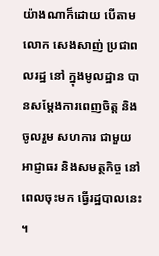យ៉ាងណាក៏ដោយ បើតាមលោក សេងសាញ់ ប្រជាពលរដ្ឋ នៅ ក្នុងមូលដ្ឋាន បានសម្តែងការពេញចិត្ត និងចូលរួម សហការ ជាមួយ អាជ្ញាធរ និងសមត្ថកិច្ច នៅពេលចុះមក ធ្វើរដ្ឋបាលនេះ ។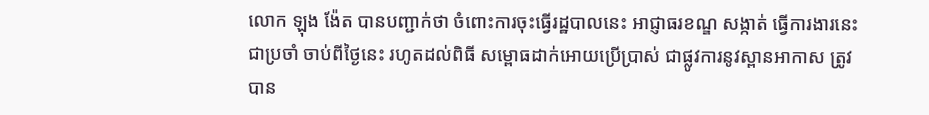លោក ឡុង ង៉ែត បានបញ្ជាក់ថា ចំពោះការចុះធ្វើរដ្ឋបាលនេះ អាជ្ញាធរខណ្ឌ សង្កាត់ ធ្វើការងារនេះជាប្រចាំ ចាប់ពីថ្ងៃនេះ រហូតដល់ពិធី សម្ពោធដាក់អោយប្រើប្រាស់ ជាផ្លូវការនូវស្ពានអាកាស ត្រូវបាន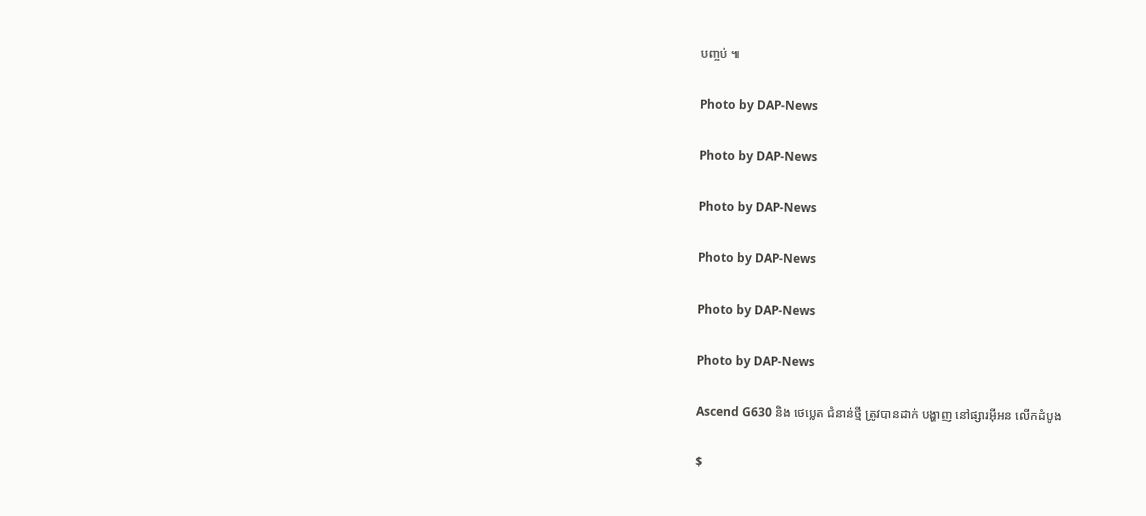បញ្ចប់ ៕

Photo by DAP-News

Photo by DAP-News

Photo by DAP-News

Photo by DAP-News

Photo by DAP-News

Photo by DAP-News

Ascend G630 និង ថេប្លេត ជំនាន់ថ្មី ត្រូវបានដាក់ បង្ហាញ នៅផ្សារអ៊ីអន លើកដំបូង

$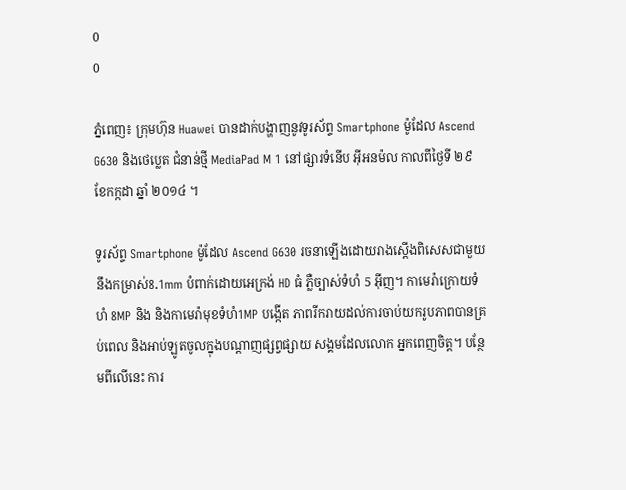0
0

ភ្នំពេញ៖ ក្រុមហ៊ុន Huawei បានដាក់បង្ហាញនូវទូរស័ព្ទ Smartphone ម៉ូដែល Ascend G630 និងថេប្លេត ជំនាន់ថ្មី MediaPad M 1 នៅផ្សារទំនើប អ៊ីអនម៉ល កាលពីថ្ងៃទី ២៩ ខែកក្កដា ឆ្នាំ ២០១៤ ។

ទូរស័ព្ទ Smartphone ម៉ូដែល Ascend G630 រចនាឡើងដោយរាងស្តើងពិសេសជាមួយ នឹងកម្រាស់8.1mm បំពាក់ដោយអេក្រង់ HD ធំ ភ្លឺច្បាស់ទំហំ 5 អ៊ីញ។ កាមេរ៉ាក្រោយទំហំ 8MP និង និងកាមេរ៉ាមុខទំហំ1MP បង្កើត ភាពរីករាយដល់ការចាប់យករូបភាពបានគ្រប់ពេល និងអាប់ឡូតចូលក្នុងបណ្តាញផ្សព្វផ្សាយ សង្គមដែលលោក អ្នកពេញចិត្ត។ បន្ថែមពីលើនេះ ការ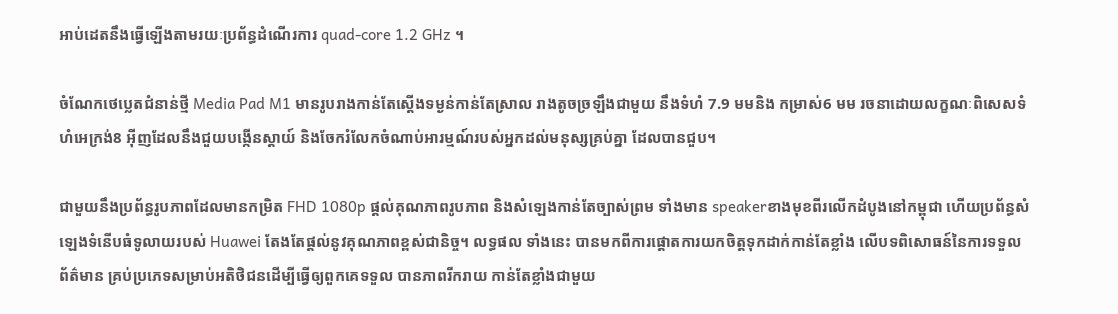អាប់ដេតនឹងធ្វើឡើងតាមរយៈប្រព័ន្ធដំណើរការ quad-core 1.2 GHz ។

ចំណែកថេប្លេតជំនាន់ថ្មី Media Pad M1 មានរូបរាងកាន់តែស្ដើងទម្ងន់កាន់តែស្រាល រាងតូចច្រឡឹងជាមួយ នឹងទំហំ 7.9 មមនិង កម្រាស់6 មម រចនាដោយលក្ខណៈពិសេសទំហំអេក្រង់8 អ៊ីញដែលនឹងជួយបង្កើនស្តាយ៍ និងចែករំលែកចំណាប់អារម្មណ៍របស់អ្នកដល់មនុស្សគ្រប់គ្នា ដែលបានជួប។

ជាមួយនឹងប្រព័ន្ធរូបភាពដែលមានកម្រិត FHD 1080p ផ្តល់គុណភាពរូបភាព និងសំឡេងកាន់តែច្បាស់ព្រម ទាំងមាន speakerខាងមុខពីរលើកដំបូងនៅកម្ពុជា ហើយប្រព័ន្ធសំឡេងទំនើបធំទូលាយរបស់ Huawei តែងតែផ្តល់នូវគុណភាពខ្ពស់ជានិច្ច។ លទ្ធផល ទាំងនេះ បានមកពីការផ្តោតការយកចិត្តទុកដាក់កាន់តែខ្លាំង លើបទពិសោធន៍នៃការទទួល ព័ត៌មាន គ្រប់ប្រភេទសម្រាប់អតិថិជនដើម្បីធ្វើឲ្យពួកគេទទួល បានភាពរីករាយ កាន់តែខ្លាំងជាមួយ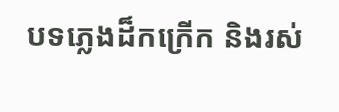បទភ្លេងដ៏កក្រើក និងរស់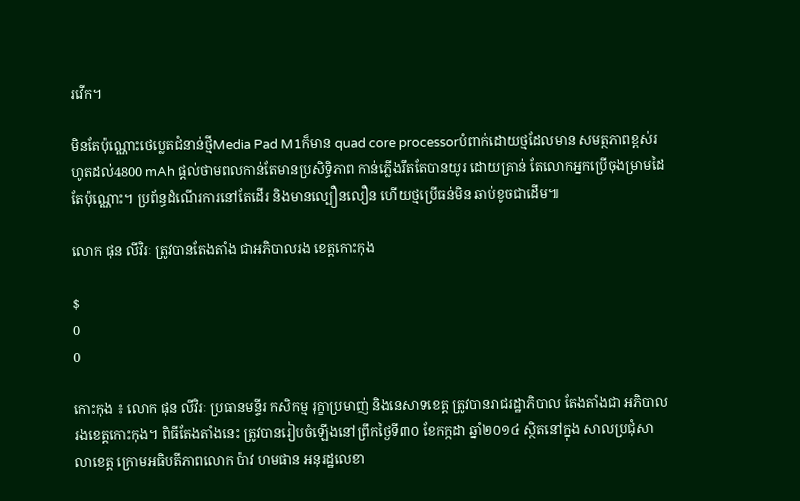រវើក។

មិនតែប៉ុណ្ណោះថេប្លេតជំនាន់ថ្មីMedia Pad M1ក៏មាន quad core processorបំពាក់ដោយថ្មដែលមាន សមត្ថភាពខ្ពស់រហូតដល់4800 mAh ផ្តល់ថាមពលកាន់តែមានប្រសិទ្ធិភាព កាន់ភ្លើងរឹតតែបានយូរ ដោយគ្រាន់ តែលោកអ្នកប្រើចុងម្រាមដៃតែប៉ុណ្ណោះ។ ប្រព័ន្ធដំណើរការនៅតែដើរ និងមានល្បឿនលឿន ហើយថ្មប្រើធន់មិន ឆាប់ខូចជាដើម៕

លោក ផុន លីវិរៈ ត្រូវបានតែងតាំង ជាអភិបាលរង ខេត្ដកោះកុង

$
0
0

កោះកុង ៖ លោក ផុន លីវិរៈ ប្រធានមន្ទីរ កសិកម្ម រុក្ខាប្រមាញ់ និងនេសាទខេត្ដ ត្រូវបានរាជរដ្ឋាភិបាល តែងតាំងជា អភិបាលរងខេត្ដកោះកុង។ ពិធីតែងតាំងនេះ ត្រូវបានរៀបចំឡើងនៅព្រឹកថ្ងៃទី៣០ ខែកក្កដា ឆ្នាំ២០១៤ ស្ថិតនៅក្នុង សាលប្រជុំសាលាខេត្ដ ក្រោមអធិបតីភាពលោក ប៉ាវ ហមផាន អនុរដ្ឋលេខា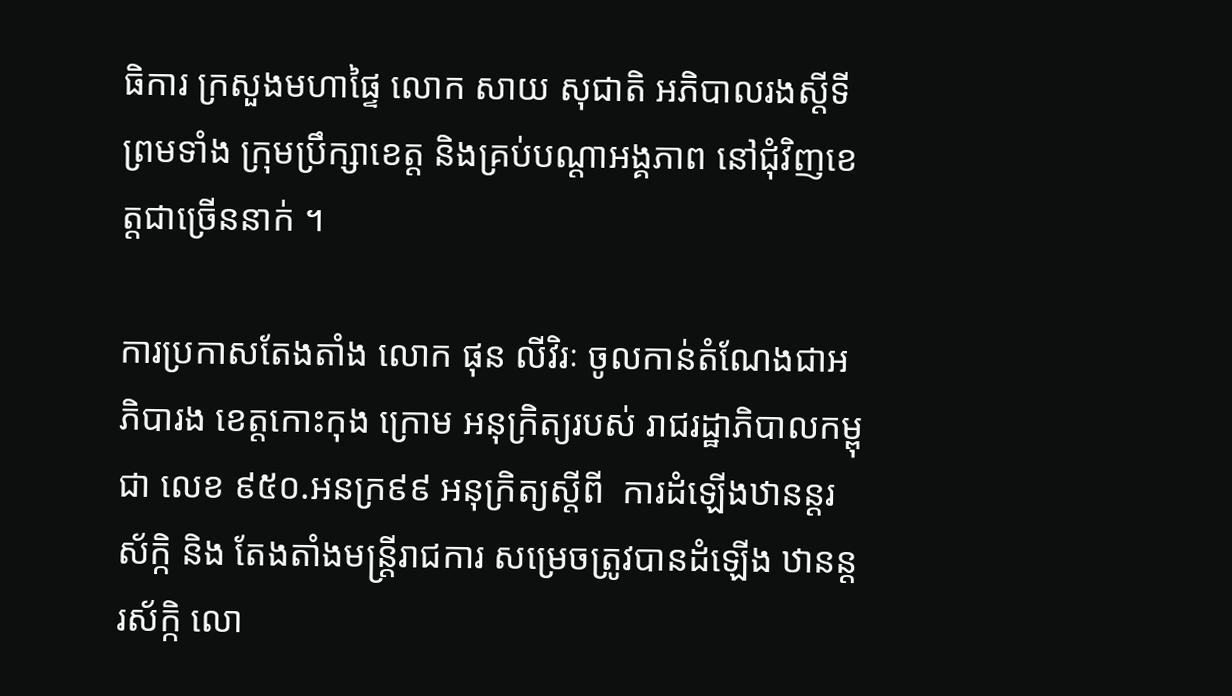ធិការ ក្រសួងមហាផ្ទៃ លោក សាយ សុជាតិ អភិបាលរងស្ដីទី  ព្រមទាំង ក្រុមប្រឹក្សាខេត្ដ និងគ្រប់បណ្ដាអង្គភាព នៅជុំវិញខេត្ដជាច្រើននាក់ ។

ការប្រកាសតែងតាំង លោក ផុន លីវិរៈ ចូលកាន់តំណែងជាអភិបារង ខេត្ដកោះកុង ក្រោម អនុក្រិត្យរបស់ រាជរដ្ឋាភិបាលកម្ពុជា លេខ ៩៥០.អនក្រ៩៩ អនុក្រិត្យស្ដីពី  ការដំឡើងឋានន្ដរស័ក្កិ និង តែងតាំងមន្ដ្រីរាជការ សម្រេចត្រូវបានដំឡើង ឋានន្ដរស័ក្កិ លោ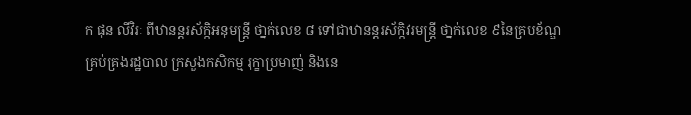ក ផុន លីវិរៈ ពីឋានន្ដរស័ក្កិអនុមន្ដ្រី ថា្នក់លេខ ៨ ទៅជាឋានន្ដរស័ក្កិវរមន្ដ្រី ថា្នក់លេខ ៩នៃគ្របខ័ណ្ឌ គ្រប់គ្រងរដ្ឋបាល ក្រសួងកសិកម្ម រុក្ខាប្រមាញ់ និងនេ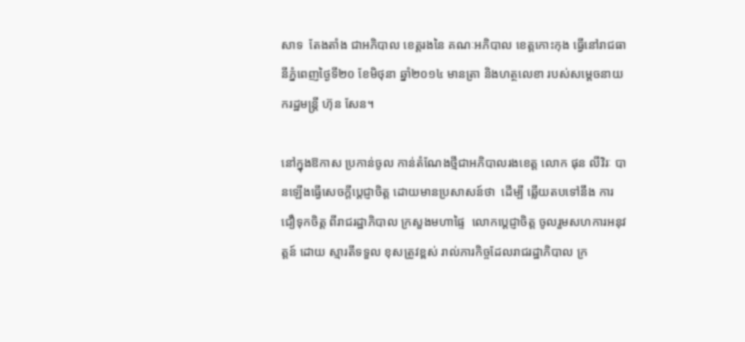សាទ  តែងតាំង ជាអភិបាល ខេត្ដរងនៃ គណៈអភិបាល ខេត្ដកោះកុង ធ្វើនៅរាជធានីភ្នំពេញថ្ងៃទី២០ ខែមិថុនា ឆ្នាំ២០១៤ មានត្រា និងហត្ថលេខា របស់សម្តេចនាយករដ្ឋមន្ដ្រី ហ៊ុន សែន។

នៅក្នុងឱកាស ប្រកាន់ចូល កាន់តំណែងថ្មីជាអភិបាលរងខេត្ដ លោក ផុន លីវិរៈ បានឡើងធ្វើសេចក្ដីប្ដេជ្ញាចិត្ដ ដោយមានប្រសាសន៍ថា  ដើម្បី ឆ្លើយតបទៅនឹង ការជឿទុកចិត្ដ ពីរាជរដ្ឋាភិបាល ក្រសួងមហាផ្ទៃ  លោកប្ដេជ្ញាចិត្ដ ចូលរួមសហការអនុវត្តន៍ ដោយ ស្មារតីទទួល ខុសត្រូវខ្ពស់ រាល់ភារកិច្ចដែលរាជរដ្ឋាភិបាល ក្រ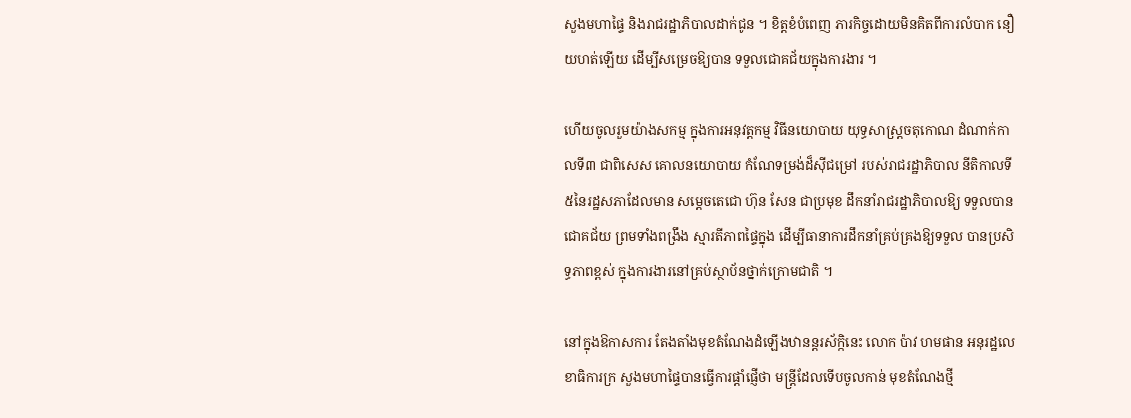សួងមហាផ្ទៃ និងរាជរដ្ឋាភិបាលដាក់ជូន ។ ខិត្ដខំបំពេញ ភារកិច្ចដោយមិនគិតពីការលំបាក នឿយហត់ឡើយ ដើម្បីសម្រេចឱ្យបាន ទទួលជោគជ័យក្នុងការងារ ។

ហើយចូលរួមយ៉ាងសកម្ម ក្នុងការអនុវត្ដកម្ម វិធីនយោបាយ យុទ្ធសាស្ដ្រចតុកោណ ដំណាក់កាលទី៣ ជាពិសេស គោលនយោបាយ កំណែទម្រង់ដ៏ស៊ីជម្រៅ របស់រាជរដ្ឋាភិបាល នីតិកាលទី៥នៃរដ្ឋសភាដែលមាន សម្ដេចតេជោ ហ៊ុន សែន ជាប្រមុខ ដឹកនាំរាជរដ្ឋាភិបាលឱ្យ ទទួលបានជោគជ័យ ព្រមទាំងពង្រឹង ស្មារតីភាពផ្ទៃក្នុង ដើម្បីធានាការដឹកនាំគ្រប់គ្រងឱ្យទទួល បានប្រសិទ្ធភាពខ្ពស់ ក្នុងការងារនៅគ្រប់ស្ថាប័នថ្នាក់ក្រោមជាតិ ។

នៅក្នុងឱកាសការ តែងតាំងមុខតំណែងដំឡើងឋានន្ដរស័ក្កិនេះ លោក ប៉ាវ ហមផាន អនុរដ្ឋលេខាធិការក្រ សួងមហាផ្ទៃបានធ្វើការផ្ដាំផ្ញើថា មន្ដ្រីដែលទើបចូលកាន់ មុខតំណែងថ្មី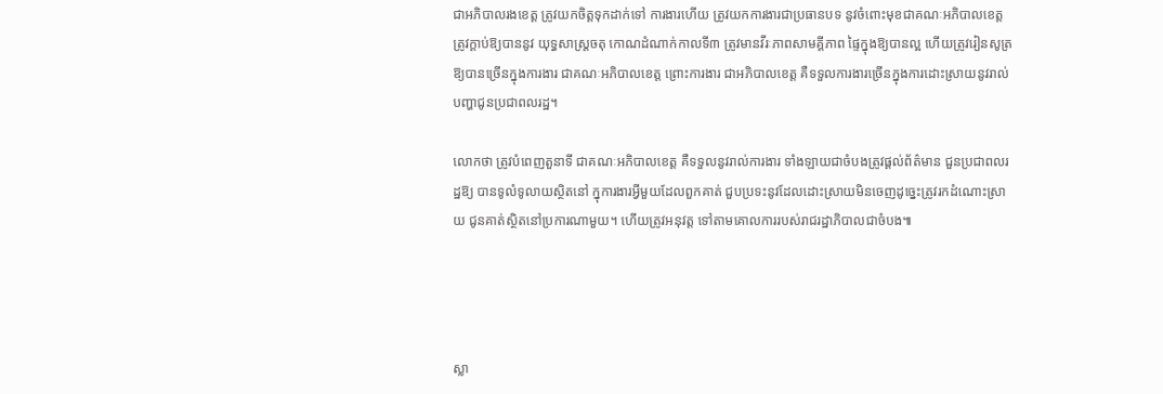ជាអភិបាលរងខេត្ដ ត្រូវយកចិត្ដទុកដាក់ទៅ ការងារហើយ ត្រូវយកការងារជាប្រធានបទ នូវចំពោះមុខជាគណៈអភិបាលខេត្ដ ត្រូវក្ដាប់ឱ្យបាននូវ យុទ្ធសាស្ដ្រចតុ កោណដំណាក់កាលទី៣ ត្រូវមានវីរៈភាពសាមគ្គីភាព ផ្ទៃក្នុងឱ្យបានល្អ ហើយត្រូវរៀនសូត្រ ឱ្យបានច្រើនក្នុងការងារ ជាគណៈអភិបាលខេត្ដ ព្រោះការងារ ជាអភិបាលខេត្ដ គឺទទួលការងារច្រើនក្នុងការដោះស្រាយនូវរាល់បញ្ហាជូនប្រជាពលរដ្ឋ។

លោកថា ត្រូវបំពេញតួនាទី ជាគណៈអភិបាលខេត្ដ គឺទទួលនូវរាល់ការងារ ទាំងឡាយជាចំបងត្រូវផ្ដល់ព័ត៌មាន ជួនប្រជាពលរដ្ឋឱ្យ បានទូលំទូលាយស្ថិតនៅ ក្នុការងារអ្វីមួយដែលពួកគាត់ ជួបប្រទះនូវដែលដោះស្រាយមិនចេញដូច្នេះត្រូវរកដំណោះស្រាយ ជូនគាត់ស្ថិតនៅប្រការណាមួយ។ ហើយត្រូវអនុវត្ដ ទៅតាមគោលការរបស់រាជរដ្ឋាភិបាលជាចំបង៕




ស្លា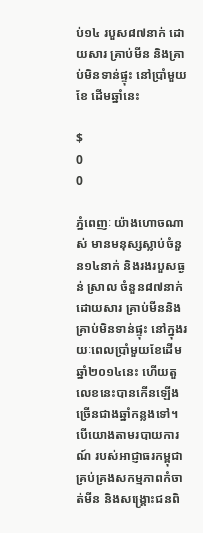ប់១៤ របួស៨៧នាក់ ដោយសារ គ្រាប់មីន និងគ្រាប់មិនទាន់ផ្ទុះ នៅប្រាំមួយខែ ដើមឆ្នាំនេះ

$
0
0

ភ្នំពេញៈ យ៉ាងហោចណាស់ មានមនុស្សស្លាប់ចំនួន១៤នាក់ និងរងរបួសធ្ងន់ ស្រាល ចំនួន៨៧នាក់ ដោយសារ គ្រាប់មីននិងគ្រាប់មិនទាន់ផ្ទុះ នៅក្នុងរយៈពេលប្រាំមួយខែដើមឆ្នាំ២០១៤នេះ ហើយតួលេខនេះបានកើនឡើង ច្រើនជាងឆ្នាំកន្លងទៅ។
បើយោងតាមរបាយការណ៍ របស់អាជ្ញាធរកម្ពុជា គ្រប់គ្រងសកម្មភាពកំចាត់មីន និងសង្រ្គោះជនពិ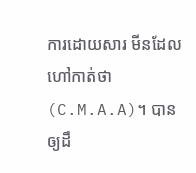ការដោយសារ មីនដែលហៅកាត់ថា(C.M.A.A)។ បានឲ្យដឹ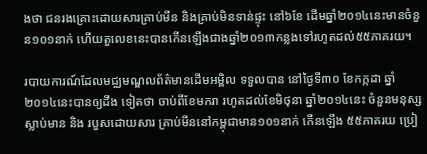ងថា ជនរងគ្រោះដោយសារគ្រាប់មីន និងគ្រាប់មិនទាន់ផ្ទុះ នៅ៦ខែ ដើមឆ្នាំ២០១៤នេះមានចំនួន១០១នាក់ ហើយតួលេខនេះបានកើនឡើងជាងឆ្នាំ២០១៣កន្លងទៅរហូតដល់៥៥ភាគរយ។

របាយការណ៍ដែលមជ្ឈមណ្ឌលព័ត៌មានដើមអម្ពិល ទទួលបាន នៅថ្ងៃទី៣០ ខែកក្កដា ឆ្នាំ២០១៤នេះបានឲ្យដឹង ទៀតថា ចាប់ពីខែមករា រហូតដល់ខែមិថុនា ឆ្នាំ២០១៤នេះ ចំនួនមនុស្សស្លាប់មាន និង របួសដោយសារ គ្រាប់មីននៅកម្ពុជាមាន១០១នាក់ កើនឡើង ៥៥ភាគរយ ប្រៀ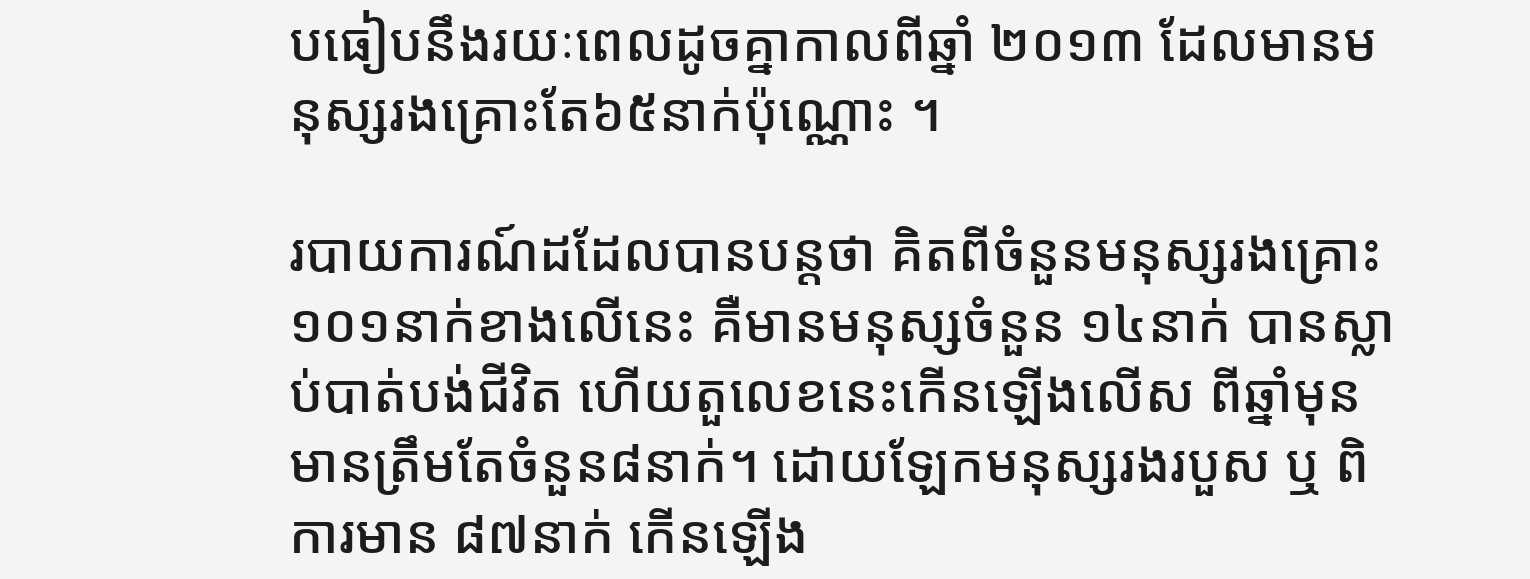បធៀបនឹងរយៈពេលដូចគ្នាកាលពីឆ្នាំ ២០១៣ ដែលមានមនុស្សរងគ្រោះតែ៦៥នាក់ប៉ុណ្ណោះ ។

របាយការណ៍ដដែលបានបន្តថា គិតពីចំនួនមនុស្សរងគ្រោះ ១០១នាក់ខាងលើនេះ គឺមានមនុស្សចំនួន ១៤នាក់ បានស្លាប់បាត់បង់ជីវិត ហើយតួលេខនេះកើនឡើងលើស ពីឆ្នាំមុនមានត្រឹមតែចំនួន៨នាក់។ ដោយឡែកមនុស្សរងរបួស ឬ ពិការមាន ៨៧នាក់ កើនឡើង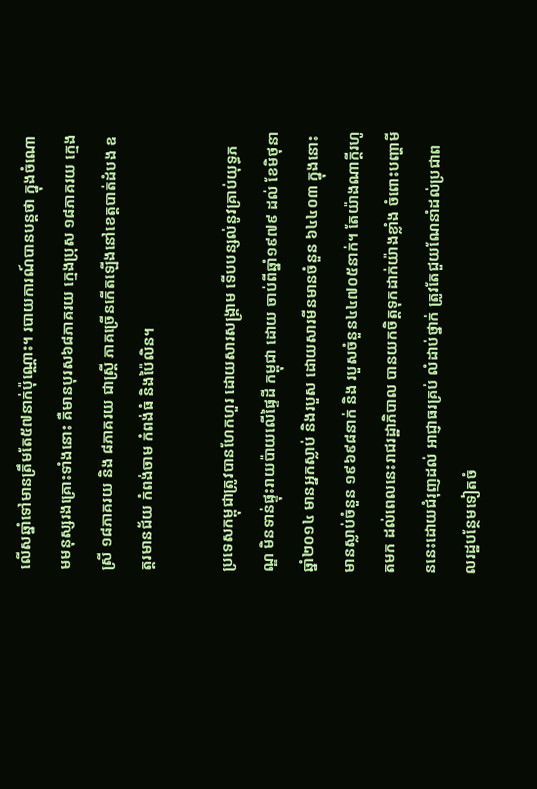លើសឆ្នាំទៅមានត្រឹមតែ៥៧នាក់ប៉ុណ្ណោះ។ របាយការណ៍បានបន្តថា ក្នុងចំណោមមនុស្សរងគ្រោះទាំងនោះ គឺមានបុរស៦៨ភាគរយ ក្មេងប្រុស ១៨ភាគរយ ក្មេងស្រី ១៨ភាគរយ និង ៨ភាគរយ ជាស្រ្តី ភាគច្រើនកើតឡើងនៅខេត្តបាត់ដំបង ឧត្តរមានជ័យ កំពង់ចាម កំពង់ធំ និងប៉ៃលិន។

ប្រទេសកម្ពុជាត្រូវបានហែកហួរ ដោយសារសង្រ្គាម ទើបបន្សល់នូវគ្រាប់យុទ្ធភណ្ឌ មិនទាន់ផ្ទុះរាយប៉ាយលើផ្ទៃដី កម្ពុជា ដោយ ចាប់ពីឆ្នាំ១៩៧៩ ដល់ ខែមិថុនា ឆ្នាំ២០១៤ មានអ្នកស្លាប់ និងរបួស ដោយសារមីនមានចំនួន ៦៤៤០៣ ក្នុងនោះមានស្លាប់ចំនួន ១៩៦៩៨នាក់ និង របួសចំនួន៤៤៧០៥នាក់។ តែយ៉ាងណាក្តីរហូតមក ដល់ពេលនេះរាជរដ្ឋាភិបាល បានយកចិត្តទុកដាក់យ៉ាងខ្លាំង ចំពោះបញ្ហាមីននេះដោយជំរុញដល់ អាជ្ញាធរគ្រប់ លំដាប់ថ្នាក់ ត្រូវតែជួយណែនាំដល់ប្រជាពលរដ្ឋបន្ថែមទៀតចំ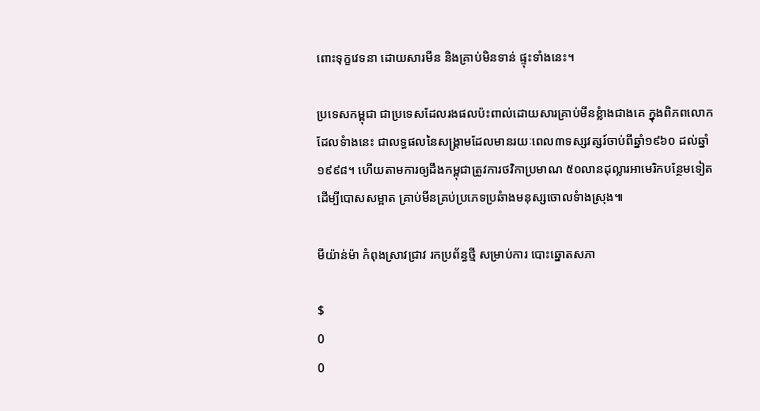ពោះទុក្ខវេទនា ដោយសារមីន និងគ្រាប់មិនទាន់ ផ្ទុះទាំងនេះ។

ប្រទេសកម្ពុជា ជាប្រទេសដែលរងផលប៉ះពាល់ដោយសារគ្រាប់មីនខ្លំាងជាងគេ ក្នុងពិភពលោក ដែលទំាងនេះ ជាលទ្ធផលនៃសង្គ្រាមដែលមានរយៈពេល៣ទស្សវត្សរ៍ចាប់ពីឆ្នាំ១៩៦០ ដល់ឆ្នាំ១៩៩៨។ ហើយតាមការឲ្យដឹងកម្ពុជាត្រូវការថវិកាប្រមាណ ៥០លានដុល្លារអាមេរិកបន្ថែមទៀត ដើម្បីបោសសម្អាត គ្រាប់មីនគ្រប់ប្រភេទប្រឆំាងមនុស្សចោលទំាងស្រុង៕

មីយ៉ាន់ម៉ា កំពុងស្រាវជ្រាវ រកប្រព័ន្ធថ្មី សម្រាប់ការ បោះឆ្នោតសភា

$
0
0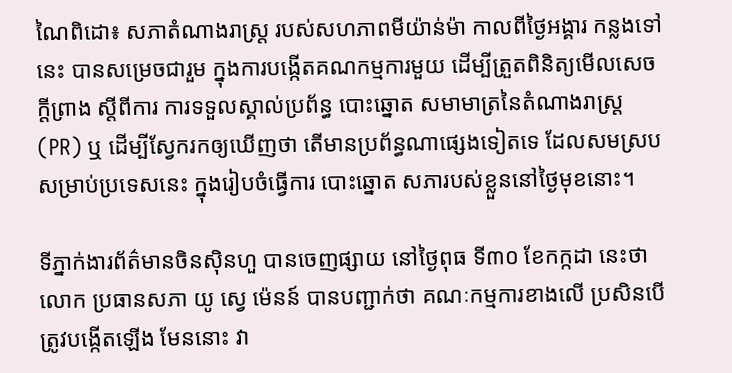ណៃពិដោ៖ សភាតំណាងរាស្ត្រ របស់សហភាពមីយ៉ាន់ម៉ា កាលពីថ្ងៃអង្គារ កន្លងទៅនេះ បានសម្រេចជារួម ក្នុងការបង្កើតគណកម្មការមួយ ដើម្បីត្រួតពិនិត្យមើលសេចក្តីព្រាង ស្តីពីការ ការទទួលស្គាល់ប្រព័ន្ធ បោះឆ្នោត សមាមាត្រនៃតំណាងរាស្ត្រ (PR) ឬ ដើម្បីស្វែករកឲ្យឃើញថា តើមានប្រព័ន្ធណាផ្សេងទៀតទេ ដែលសមស្រប សម្រាប់ប្រទេសនេះ ក្នុងរៀបចំធ្វើការ បោះឆ្នោត សភារបស់ខ្លួននៅថ្ងៃមុខនោះ។

ទីភ្នាក់ងារព័ត៌មានចិនស៊ិនហួ បានចេញផ្សាយ នៅថ្ងៃពុធ ទី៣០ ខែកក្កដា នេះថា លោក ប្រធានសភា យូ ស្វេ ម៉េនន៍ បានបញ្ជាក់ថា គណៈកម្មការខាងលើ ប្រសិនបើត្រូវបង្កើតឡើង មែននោះ វា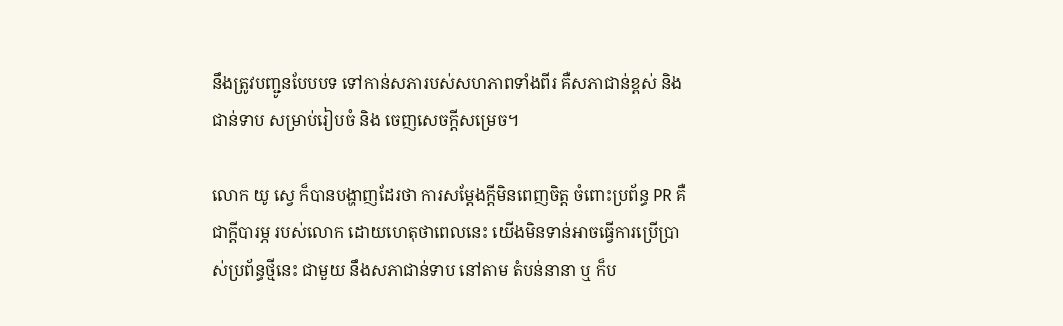នឹងត្រូវបញ្ជូនបែបបទ ទៅកាន់សភារបស់សហភាពទាំងពីរ គឺសភាជាន់ខ្ពស់ និង ជាន់ទាប សម្រាប់រៀបចំ និង ចេញសេចក្តីសម្រេច។

លោក យូ ស្វេ ក៏បានបង្ហាញដែរថា ការសម្តែងក្តីមិនពេញចិត្ត ចំពោះប្រព័ន្ធ PR គឺជាក្តីបារម្ភ របស់លោក ដោយហេតុថាពេលនេះ យើងមិនទាន់អាចធ្វើការប្រើប្រាស់ប្រព័ន្ធថ្មីនេះ ជាមួយ នឹងសភាជាន់ទាប នៅតាម តំបន់នានា ឬ ក៏ប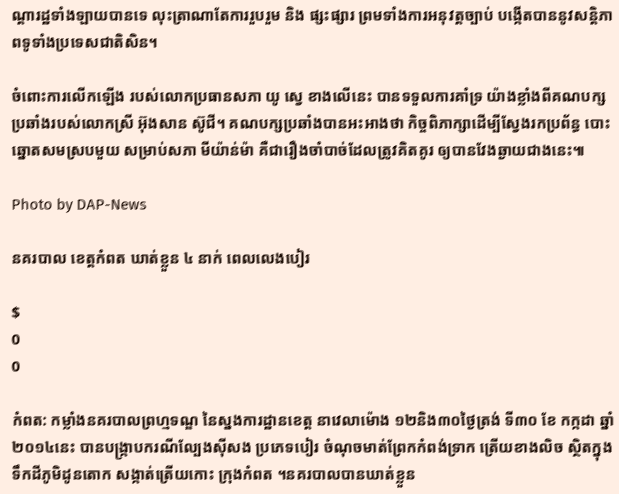ណ្តារដ្ឋទាំងឡាយបានទេ លុះត្រាណាតែការរួបរួម និង ផ្សះផ្សារ ព្រមទាំងការអនុវត្តច្បាប់ បង្កើតបាននូវសន្តិភាពទូទាំងប្រទេសជាតិសិន។

ចំពោះការលើកឡើង របស់លោកប្រធានសភា យូ ស្វេ ខាងលើនេះ បានទទួលការគាំទ្រ យ៉ាងខ្លាំងពីគណបក្ស ប្រឆាំងរបស់លោកស្រី អ៊ុងសាន ស៊ូជី។ គណបក្សប្រឆាំងបានអះអាងថា កិច្ចពិភាក្សាដើម្បីស្វែងរកប្រព័ន្ធ បោះឆ្នោតសមស្របមួយ សម្រាប់សភា មីយ៉ាន់ម៉ា គឺជារឿងចាំបាច់ដែលត្រូវគិតគូរ ឲ្យបានវែងឆ្ងាយជាងនេះ៕

Photo by DAP-News

នគរបាល ខេត្តកំពត ឃាត់ខ្លួន ៤ នាក់ ពេលលេងបៀរ

$
0
0

កំពត: កម្លាំងនគរបាលព្រហ្មទណ្ឌ នៃស្នងការដ្ឋានខេត្ត នាវេលាម៉ោង ១២និង៣០ថ្ងៃត្រង់ ទី៣០ ខែ កក្កដា ឆ្នាំ២០១៤នេះ បានបង្ក្រាបករណីល្បែងស៊ីសង ប្រភេទបៀរ ចំណុចមាត់ព្រែកកំពង់ទ្រាក ត្រើយខាងលិច ស្ថិតក្នុងទឹកដីភូមិដូនតោក សង្កាត់ត្រើយកោះ ក្រុងកំពត ។នគរបាលបានឃាត់ខ្លួន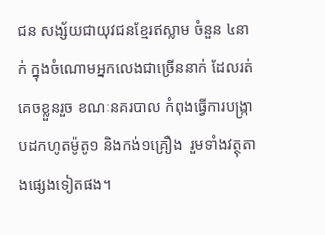ជន សង្ស័យជាយុវជនខ្មែរឥស្លាម ចំនួន ៤នាក់ ក្នុងចំណោមឣ្នកលេងជាច្រើននាក់ ដែលរត់គេចខ្លួនរួច ខណៈនគរបាល កំពុងធ្វើការបង្ក្រាបដកហូតម៉ូតូ១ និងកង់១គ្រឿង  រួមទាំងវត្ថុតាងផ្សេងទៀតផង។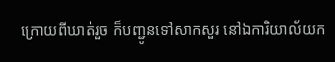ក្រោយពីឃាត់រួច ក៏បញ្ជូនទៅសាកសួរ នៅឯការិយាល័យក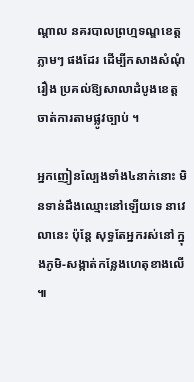ណ្តាល នគរបាលព្រហ្មទណ្ឌខេត្តភ្លាមៗ ផងដែរ ដើម្បីកសាងសំណុំរឿង ប្រគល់ឱ្យសាលាដំបូងខេត្ត ចាត់ការតាមផ្លូវច្បាប់ ។

ឣ្នកញៀនល្បែងទាំង៤នាក់នោះ មិនទាន់ដឹងឈ្មោះនៅឡើយទេ នាវេលានេះ ប៉ុន្តែ សុទ្ធតែអ្នករស់នៅ ក្នុងភូមិ-សង្កាត់កន្លែងហេតុខាងលើ ៕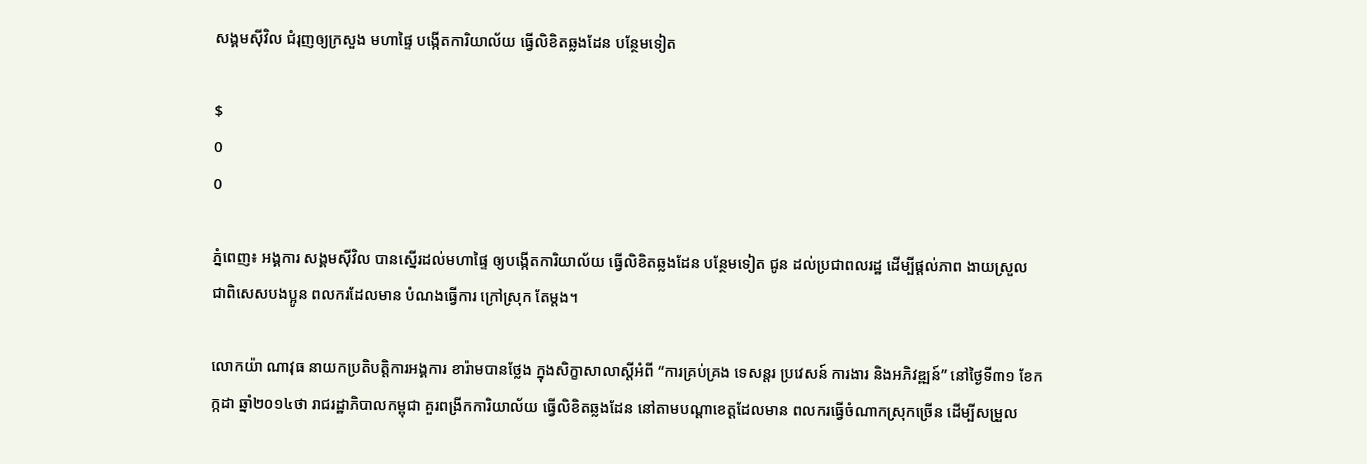សង្គមស៊ីវិល ជំរុញឲ្យក្រសួង មហាផ្ទៃ បង្កើតការិយាល័យ ធ្វើលិខិតឆ្លងដែន បន្ថែមទៀត

$
0
0

ភ្នំពេញ៖ អង្គការ សង្គមស៊ីវិល បានស្នើរដល់មហាផ្ទៃ ឲ្យបង្កើតការិយាល័យ ធ្វើលិខិតឆ្លងដែន បន្ថែមទៀត ជូន ដល់ប្រជាពលរដ្ឋ ដើម្បីផ្តល់ភាព ងាយស្រួល ជាពិសេសបងប្អូន ពលករដែលមាន បំណងធ្វើការ ក្រៅស្រុក តែម្តង។

លោកយ៉ា ណាវុធ នាយកប្រតិបត្តិការអង្គការ ខារ៉ាមបានថ្លែង ក្នុងសិក្ខាសាលាស្តីអំពី “ការគ្រប់គ្រង ទេសន្តរ ប្រវេសន៍ ការងារ និងអភិវឌ្ឍន៍” នៅថ្ងៃទី៣១ ខែកក្កដា ឆ្នាំ២០១៤ថា រាជរដ្ឋាភិបាលកម្ពុជា គួរពង្រីកការិយាល័យ ធ្វើលិខិតឆ្លងដែន នៅតាមបណ្តាខេត្តដែលមាន ពលករធ្វើចំណាកស្រុកច្រើន ដើម្បីសម្រួល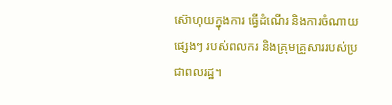ស៊ោហុយក្នុងការ ធ្វើដំណើរ និងការចំណាយផ្សេងៗ របស់ពលករ និងគ្រុមគ្រួសាររបស់ប្រជាពលរដ្ឋ។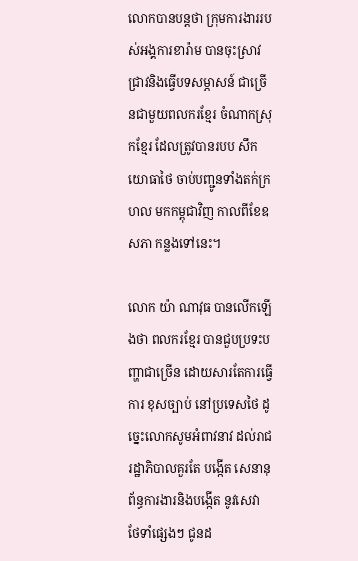លោកបានបន្តថា ក្រុមការងាររបស់អង្គការខារ៉ាម បានចុះស្រាវជ្រាវនិងធ្វើបទសម្ភាសន៍ ជាច្រើនជាមួយពលករខ្មែរ ចំណាកស្រុកខ្មែរ ដែលត្រូវបានរបប សឹកយោធាថៃ ចាប់បញ្ជូនទាំងតក់ក្រហល មកកម្ពុជាវិញ កាលពីខែឧសភា កន្លងទៅនេះ។

លោក យ៉ា ណាវុធ បានលើកឡើងថា ពលករខ្មែរ បានជួបប្រទះបញ្ហាជាច្រើន ដោយសារតែការធ្វើការ ខុសច្បាប់ នៅប្រទេសថៃ ដូច្នេះលោកសូមអំពាវនាវ ដល់រាជរដ្ឋាភិបាលគួរតែ បង្កើត សេនានុព័ន្ធការងារនិងបង្កើត នូវសេវា ថែទាំផ្សេងៗ ជូនដ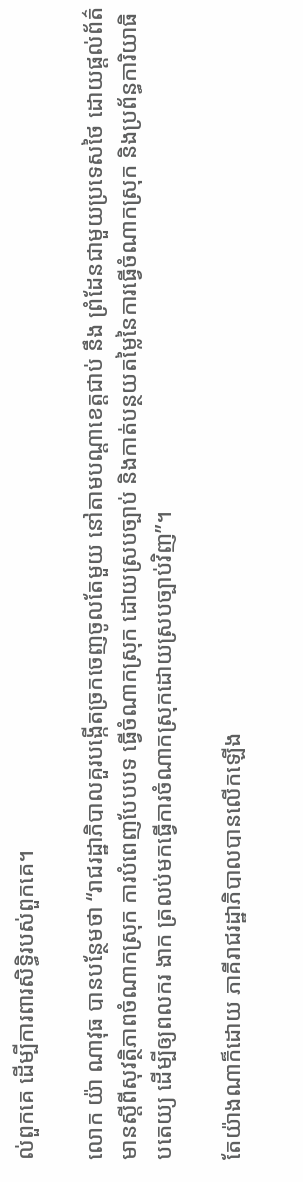ល់ពួកគេ ដើម្បីការពារសិទ្ធិរបស់ពួកគេ។

លោក យ៉ា ណាវុធ បានបន្ថែមថា “រាជរដ្ឋាភិបាលគួរបង្កើតច្រកចេញចូលតែមួយ នៅតាមបណ្តាខេត្តជាប់ នឹង ព្រំដែនជាមួយប្រទេសថៃ ដោយផ្តល់ព័ត៌មានស្តីពីសុវត្ថិភាពចំណាកស្រុក ការបំពេញបែបបទ ធ្វើចំណាកស្រុក ដោយស្របច្បាប់ និងកាត់បន្ថយតម្លៃនៃការធ្វើចំណាកស្រុក និងប្រព័ន្ធការិយាធិបតេយ្យ ដើម្បីឲ្យពលករ ងាក ត្រលប់មកធ្វើការចំណាកស្រុកដោយស្របច្បាប់វិញ”។

តែយ៉ាងណាក៏ដោយ ភាគីរាជរដ្ឋាភិបាលបានលើកឡើង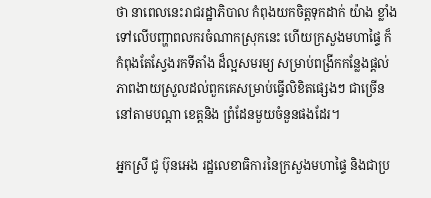ថា នាពេលនេះរាជរដ្ឋាភិបាល កំពុងយកចិត្តទុកដាក់ យ៉ាង ខ្លាំងទៅលើបញ្ហាពលករចំណាកស្រុកនេះ ហើយក្រសួងមហាផ្ទៃ ក៏កំពុងតែស្វែងរកទីតាំង ដ៏ល្អសមរម្យ សម្រាប់ពង្រីកកន្លែងផ្តល់ភាពងាយស្រួលដល់ពួកគេសម្រាប់ធ្វើលិខិតផ្សេងៗ ជាច្រើននៅតាមបណ្តា ខេត្តនិង ព្រំដែនមួយចំនួនផងដែរ។

អ្នកស្រី ជូ ប៊ុនអេង រដ្ឋលេខាធិការនៃក្រសួងមហាផ្ទៃ និងជាប្រ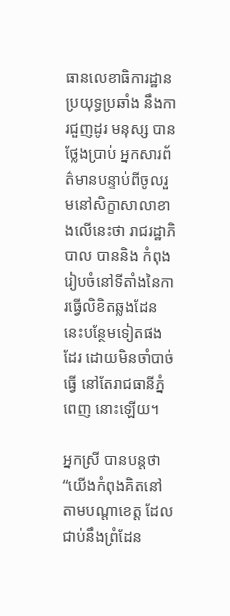ធានលេខាធិការដ្ឋាន ប្រយុទ្ធប្រឆាំង នឹងការជួញដូរ មនុស្ស បានថ្លែងប្រាប់ អ្នកសារព័ត៌មានបន្ទាប់ពីចូលរួមនៅសិក្ខាសាលាខាងលើនេះថា រាជរដ្ឋាភិបាល បាននិង កំពុងរៀបចំនៅទីតាំងនៃការធ្វើលិខិតឆ្លងដែននេះបន្ថែមទៀតផងដែរ ដោយមិនចាំបាច់ធ្វើ នៅតែរាជធានីភ្នំពេញ នោះឡើយ។

អ្នកស្រី បានបន្តថា “យើងកំពុងគិតនៅតាមបណ្តាខេត្ត ដែលជាប់នឹងព្រំដែន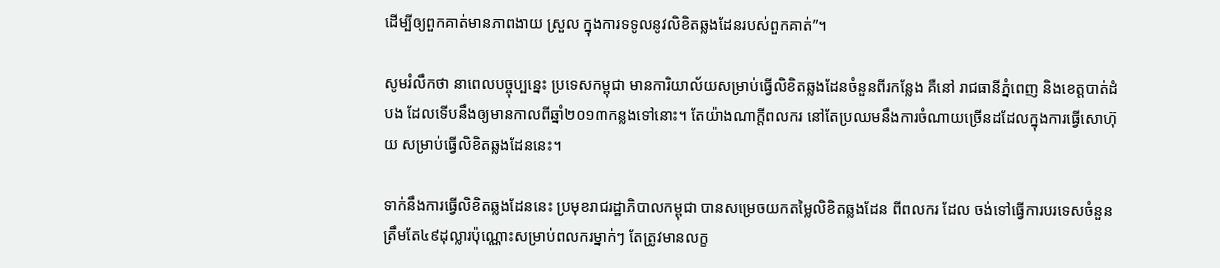ដើម្បីឲ្យពួកគាត់មានភាពងាយ ស្រួល ក្នុងការទទូលនូវលិខិតឆ្លងដែនរបស់ពួកគាត់”។

សូមរំលឹកថា នាពេលបច្ចុប្បន្នេះ ប្រទេសកម្ពុជា មានការិយាល័យសម្រាប់ធ្វើលិខិតឆ្លងដែនចំនួនពីរកន្លែង គឺនៅ រាជធានីភ្នំពេញ និងខេត្តបាត់ដំបង ដែលទើបនឹងឲ្យមានកាលពីឆ្នាំ២០១៣កន្លងទៅនោះ។ តែយ៉ាងណាក្តីពលករ នៅតែប្រឈមនឹងការចំណាយច្រើនដដែលក្នុងការធ្វើសោហ៊ុយ សម្រាប់ធ្វើលិខិតឆ្លងដែននេះ។

ទាក់នឹងការធ្វើលិខិតឆ្លងដែននេះ ប្រមុខរាជរដ្ឋាភិបាលកម្ពុជា បានសម្រេចយកតម្លៃលិខិតឆ្លងដែន ពីពលករ ដែល ចង់ទៅធ្វើការបរទេសចំនួនត្រឹមតែ៤៩ដុល្លារប៉ុណ្ណោះសម្រាប់ពលករម្នាក់ៗ តែត្រូវមានលក្ខ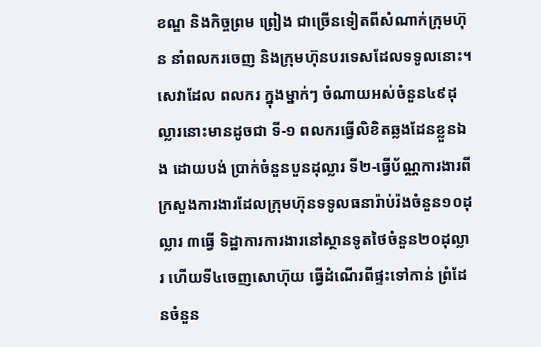ខណ្ឌ និងកិច្ចព្រម ព្រៀង ជាច្រើនទៀតពីសំណាក់ក្រុមហ៊ុន នាំពលករចេញ និងក្រុមហ៊ុនបរទេសដែលទទូលនោះ។ សេវាដែល ពលករ ក្នុងម្នាក់ៗ ចំណាយអស់ចំនួន៤៩ដុល្លារនោះមានដូចជា ទី-១ ពលករធ្វើលិខិតឆ្លងដែនខ្លួនឯង ដោយបង់ ប្រាក់ចំនួនបួនដុល្លារ ទី២-ធ្វើប័ណ្ណការងារពីក្រសួងការងារដែលក្រុមហ៊ុនទទូលធនារ៉ាប់រ៉ងចំនួន១០ដុល្លារ ៣ធ្វើ ទិដ្ឋាការការងារនៅស្ថានទូតថៃចំនួន២០ដុល្លារ ហើយទី៤ចេញសោហ៊ុយ ធ្វើដំណើរពីផ្ទះទៅកាន់ ព្រំដែនចំនួន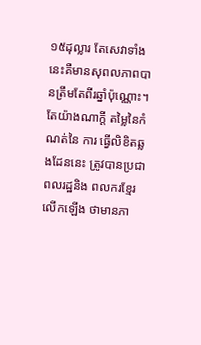១៥ដុល្លារ តែសេវាទាំងនេះគឺមានសុពលភាពបានត្រឹមតែពីរឆ្នាំប៉ុណ្ណោះ។ តែយ៉ាងណាក្តី តម្លៃនៃកំណត់នៃ ការ ធ្វើលិខិតឆ្លងដែននេះ ត្រូវបានប្រជាពលរដ្ឋនិង ពលករខ្មែរលើកឡើង ថាមានភា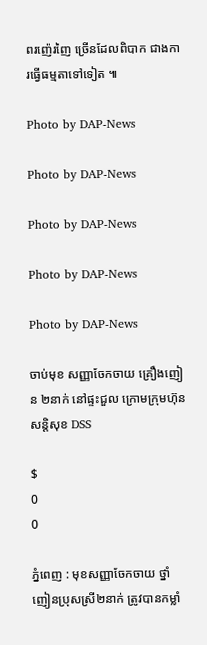ពរញ៉េរញៃ ច្រើនដែលពិបាក ជាងការធ្វើធម្មតាទៅទៀត ៕

Photo by DAP-News

Photo by DAP-News

Photo by DAP-News

Photo by DAP-News

Photo by DAP-News

ចាប់មុខ សញ្ញាចែកចាយ គ្រឿងញៀន ២នាក់ នៅផ្ទះជួល ក្រោមក្រុមហ៊ុន សន្តិសុខ DSS

$
0
0

ភ្នំពេញ : មុខសញ្ញាចែកចាយ ថ្នាំញៀនប្រុសស្រី២នាក់ ត្រូវបានកម្លាំ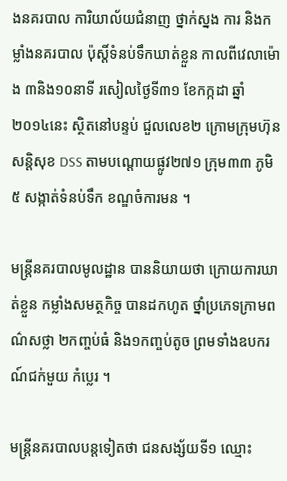ងនគរបាល ការិយាល័យជំនាញ ថ្នាក់ស្នង ការ និងកម្លាំងនគរបាល ប៉ុស្តិ៍ទំនប់ទឹកឃាត់ខ្លួន កាលពីវេលាម៉ោង ៣និង១០នាទី រសៀលថ្ងៃទី៣១ ខែកក្កដា ឆ្នាំ២០១៤នេះ ស្ថិតនៅបន្ទប់ ជួលលេខ២ ក្រោមក្រុមហ៊ុន សន្តិសុខ DSS តាមបណ្តោយផ្លូវ២៧១ ក្រុម៣៣ ភូមិ៥ សង្កាត់ទំនប់ទឹក ខណ្ឌចំការមន ។

មន្ត្រីនគរបាលមូលដ្ឋាន បាននិយាយថា ក្រោយការឃាត់ខ្លួន កម្លាំងសមត្ថកិច្ច បានដកហូត ថ្នាំប្រភេទក្រាមពណ៌សថ្លា ២កញ្ចប់ធំ និង១កញ្ចប់តូច ព្រមទាំងឧបករណ៍ជក់មួយ កំប្លេរ ។

មន្ត្រីនគរបាលបន្តទៀតថា ជនសង្ស័យទី១ ឈ្មោះ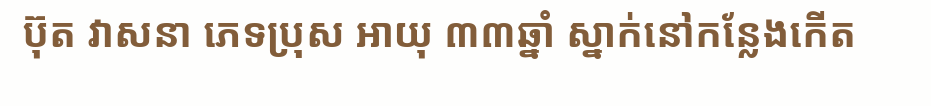ប៊ុត វាសនា ភេទប្រុស អាយុ ៣៣ឆ្នាំ ស្នាក់នៅកន្លែងកើត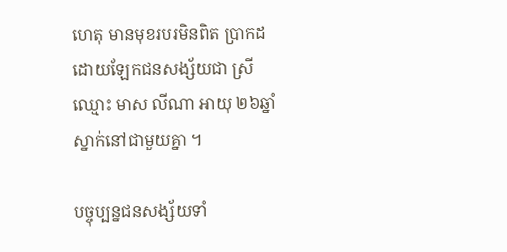ហេតុ មានមុខរបរមិនពិត ប្រាកដ ដោយឡែកជនសង្ស័យជា ស្រី ឈ្មោះ មាស លីណា អាយុ ២៦ឆ្នាំ ស្នាក់នៅជាមួយគ្នា ។

បច្ចុប្បន្នជនសង្ស័យទាំ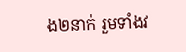ង២នាក់ រួមទាំងវ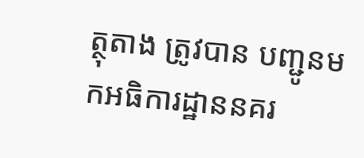ត្ថុតាង ត្រូវបាន បញ្ជូនមកអធិការដ្ឋាននគរ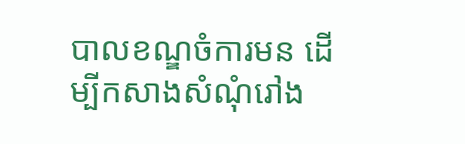បាលខណ្ឌចំការមន ដើម្បីកសាងសំណុំរៅង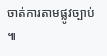ចាត់ការតាមផ្លូវច្បាប់ ៕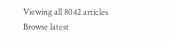Viewing all 8042 articles
Browse latest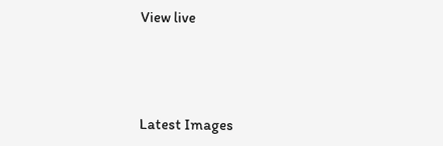View live




Latest Images